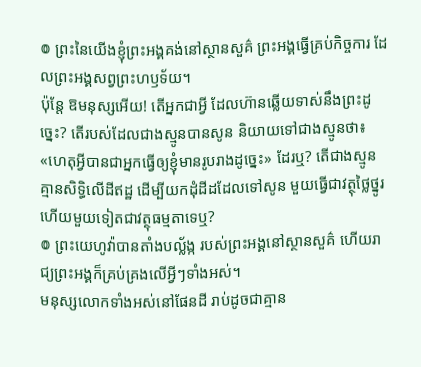៙ ព្រះនៃយើងខ្ញុំព្រះអង្គគង់នៅស្ថានសួគ៌ ព្រះអង្គធ្វើគ្រប់កិច្ចការ ដែលព្រះអង្គសព្វព្រះហឫទ័យ។
ប៉ុន្តែ ឱមនុស្សអើយ! តើអ្នកជាអ្វី ដែលហ៊ានឆ្លើយទាស់នឹងព្រះដូច្នេះ? តើរបស់ដែលជាងស្មូនបានសូន និយាយទៅជាងស្មូនថា៖ «ហេតុអ្វីបានជាអ្នកធ្វើឲ្យខ្ញុំមានរូបរាងដូច្នេះ» ដែរឬ? តើជាងស្មូនគ្មានសិទ្ធិលើដីឥដ្ឋ ដើម្បីយកដុំដីដដែលទៅសូន មួយធ្វើជាវត្ថុថ្លៃថ្នូរ ហើយមួយទៀតជាវត្ថុធម្មតាទេឬ?
៙ ព្រះយេហូវ៉ាបានតាំងបល្ល័ង្ក របស់ព្រះអង្គនៅស្ថានសួគ៌ ហើយរាជ្យព្រះអង្គក៏គ្រប់គ្រងលើអ្វីៗទាំងអស់។
មនុស្សលោកទាំងអស់នៅផែនដី រាប់ដូចជាគ្មាន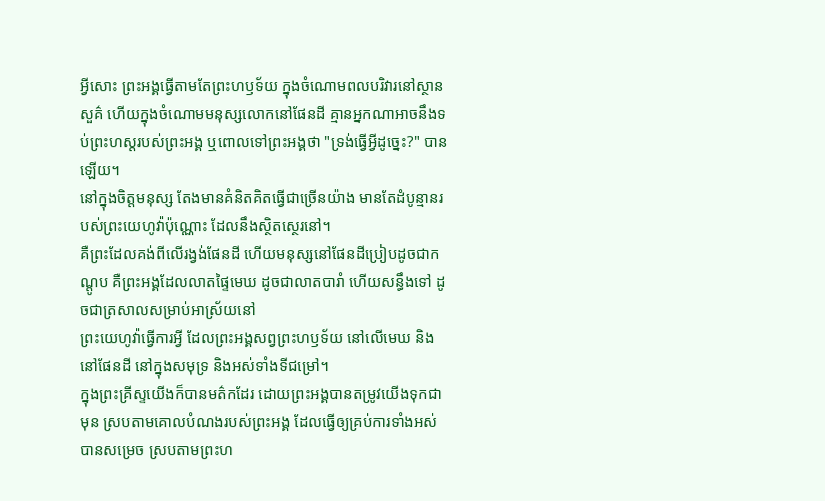អ្វីសោះ ព្រះអង្គធ្វើតាមតែព្រះហឫទ័យ ក្នុងចំណោមពលបរិវារនៅស្ថានសួគ៌ ហើយក្នុងចំណោមមនុស្សលោកនៅផែនដី គ្មានអ្នកណាអាចនឹងទប់ព្រះហស្តរបស់ព្រះអង្គ ឬពោលទៅព្រះអង្គថា "ទ្រង់ធ្វើអ្វីដូច្នេះ?" បានឡើយ។
នៅក្នុងចិត្តមនុស្ស តែងមានគំនិតគិតធ្វើជាច្រើនយ៉ាង មានតែដំបូន្មានរបស់ព្រះយេហូវ៉ាប៉ុណ្ណោះ ដែលនឹងស្ថិតស្ថេរនៅ។
គឺព្រះដែលគង់ពីលើរង្វង់ផែនដី ហើយមនុស្សនៅផែនដីប្រៀបដូចជាកណ្តូប គឺព្រះអង្គដែលលាតផ្ទៃមេឃ ដូចជាលាតបារាំ ហើយសន្ធឹងទៅ ដូចជាត្រសាលសម្រាប់អាស្រ័យនៅ
ព្រះយេហូវ៉ាធ្វើការអ្វី ដែលព្រះអង្គសព្វព្រះហឫទ័យ នៅលើមេឃ និងនៅផែនដី នៅក្នុងសមុទ្រ និងអស់ទាំងទីជម្រៅ។
ក្នុងព្រះគ្រីស្ទយើងក៏បានមត៌កដែរ ដោយព្រះអង្គបានតម្រូវយើងទុកជាមុន ស្របតាមគោលបំណងរបស់ព្រះអង្គ ដែលធ្វើឲ្យគ្រប់ការទាំងអស់បានសម្រេច ស្របតាមព្រះហ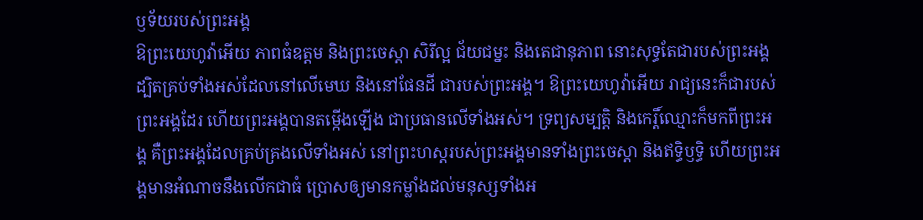ឫទ័យរបស់ព្រះអង្គ
ឱព្រះយេហូវ៉ាអើយ ភាពធំឧត្ដម និងព្រះចេស្តា សិរីល្អ ជ័យជម្នះ និងតេជានុភាព នោះសុទ្ធតែជារបស់ព្រះអង្គ ដ្បិតគ្រប់ទាំងអស់ដែលនៅលើមេឃ និងនៅផែនដី ជារបស់ព្រះអង្គ។ ឱព្រះយេហូវ៉ាអើយ រាជ្យនេះក៏ជារបស់ព្រះអង្គដែរ ហើយព្រះអង្គបានតម្កើងឡើង ជាប្រធានលើទាំងអស់។ ទ្រព្យសម្បត្តិ និងកេរ្តិ៍ឈ្មោះក៏មកពីព្រះអង្គ គឺព្រះអង្គដែលគ្រប់គ្រងលើទាំងអស់ នៅព្រះហស្តរបស់ព្រះអង្គមានទាំងព្រះចេស្តា និងឥទ្ធិឫទ្ធិ ហើយព្រះអង្គមានអំណាចនឹងលើកជាធំ ប្រោសឲ្យមានកម្លាំងដល់មនុស្សទាំងអ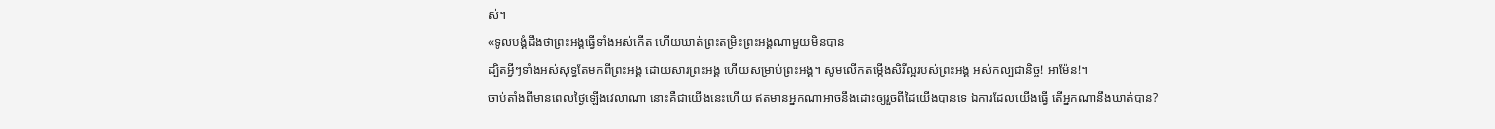ស់។
«ទូលបង្គំដឹងថាព្រះអង្គធ្វើទាំងអស់កើត ហើយឃាត់ព្រះតម្រិះព្រះអង្គណាមួយមិនបាន
ដ្បិតអ្វីៗទាំងអស់សុទ្ធតែមកពីព្រះអង្គ ដោយសារព្រះអង្គ ហើយសម្រាប់ព្រះអង្គ។ សូមលើកតម្កើងសិរីល្អរបស់ព្រះអង្គ អស់កល្បជានិច្ច! អាម៉ែន!។
ចាប់តាំងពីមានពេលថ្ងៃឡើងវេលាណា នោះគឺជាយើងនេះហើយ ឥតមានអ្នកណាអាចនឹងដោះឲ្យរួចពីដៃយើងបានទេ ឯការដែលយើងធ្វើ តើអ្នកណានឹងឃាត់បាន?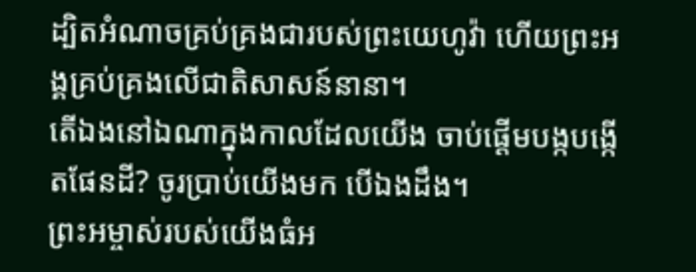ដ្បិតអំណាចគ្រប់គ្រងជារបស់ព្រះយេហូវ៉ា ហើយព្រះអង្គគ្រប់គ្រងលើជាតិសាសន៍នានា។
តើឯងនៅឯណាក្នុងកាលដែលយើង ចាប់ផ្ដើមបង្កបង្កើតផែនដី? ចូរប្រាប់យើងមក បើឯងដឹង។
ព្រះអម្ចាស់របស់យើងធំអ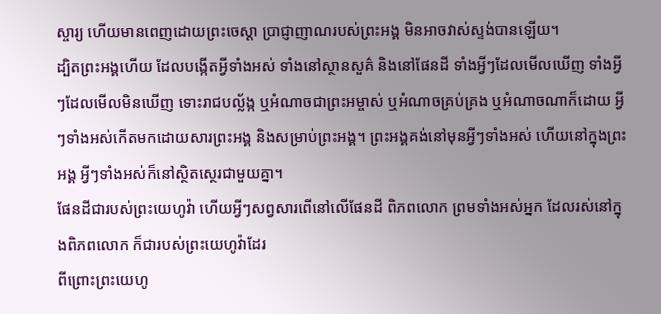ស្ចារ្យ ហើយមានពេញដោយព្រះចេស្ដា ប្រាជ្ញាញាណរបស់ព្រះអង្គ មិនអាចវាស់ស្ទង់បានឡើយ។
ដ្បិតព្រះអង្គហើយ ដែលបង្កើតអ្វីទាំងអស់ ទាំងនៅស្ថានសួគ៌ និងនៅផែនដី ទាំងអ្វីៗដែលមើលឃើញ ទាំងអ្វីៗដែលមើលមិនឃើញ ទោះរាជបល្ល័ង្ក ឬអំណាចជាព្រះអម្ចាស់ ឬអំណាចគ្រប់គ្រង ឬអំណាចណាក៏ដោយ អ្វីៗទាំងអស់កើតមកដោយសារព្រះអង្គ និងសម្រាប់ព្រះអង្គ។ ព្រះអង្គគង់នៅមុនអ្វីៗទាំងអស់ ហើយនៅក្នុងព្រះអង្គ អ្វីៗទាំងអស់ក៏នៅស្ថិតស្ថេរជាមួយគ្នា។
ផែនដីជារបស់ព្រះយេហូវ៉ា ហើយអ្វីៗសព្វសារពើនៅលើផែនដី ពិភពលោក ព្រមទាំងអស់អ្នក ដែលរស់នៅក្នុងពិភពលោក ក៏ជារបស់ព្រះយេហូវ៉ាដែរ
ពីព្រោះព្រះយេហូ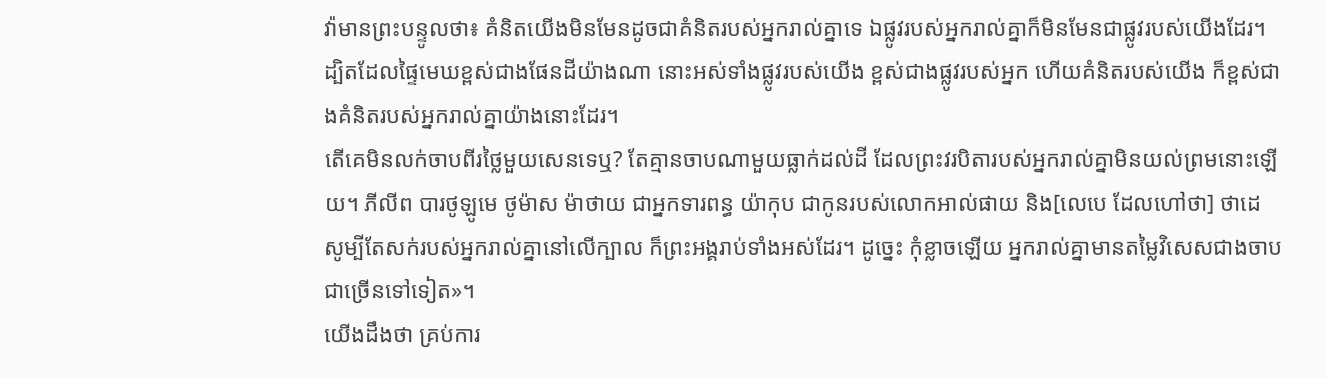វ៉ាមានព្រះបន្ទូលថា៖ គំនិតយើងមិនមែនដូចជាគំនិតរបស់អ្នករាល់គ្នាទេ ឯផ្លូវរបស់អ្នករាល់គ្នាក៏មិនមែនជាផ្លូវរបស់យើងដែរ។ ដ្បិតដែលផ្ទៃមេឃខ្ពស់ជាងផែនដីយ៉ាងណា នោះអស់ទាំងផ្លូវរបស់យើង ខ្ពស់ជាងផ្លូវរបស់អ្នក ហើយគំនិតរបស់យើង ក៏ខ្ពស់ជាងគំនិតរបស់អ្នករាល់គ្នាយ៉ាងនោះដែរ។
តើគេមិនលក់ចាបពីរថ្លៃមួយសេនទេឬ? តែគ្មានចាបណាមួយធ្លាក់ដល់ដី ដែលព្រះវរបិតារបស់អ្នករាល់គ្នាមិនយល់ព្រមនោះឡើយ។ ភីលីព បារថូឡូមេ ថូម៉ាស ម៉ាថាយ ជាអ្នកទារពន្ធ យ៉ាកុប ជាកូនរបស់លោកអាល់ផាយ និង[លេបេ ដែលហៅថា] ថាដេ សូម្បីតែសក់របស់អ្នករាល់គ្នានៅលើក្បាល ក៏ព្រះអង្គរាប់ទាំងអស់ដែរ។ ដូច្នេះ កុំខ្លាចឡើយ អ្នករាល់គ្នាមានតម្លៃវិសេសជាងចាបជាច្រើនទៅទៀត»។
យើងដឹងថា គ្រប់ការ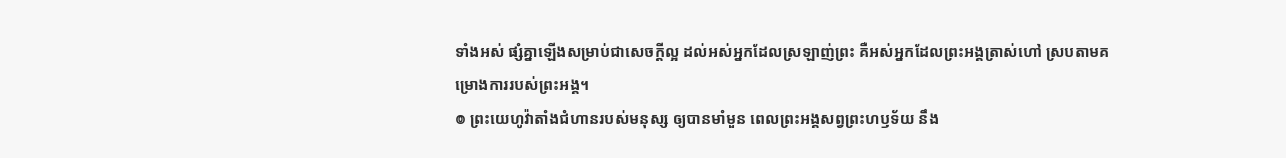ទាំងអស់ ផ្សំគ្នាឡើងសម្រាប់ជាសេចក្តីល្អ ដល់អស់អ្នកដែលស្រឡាញ់ព្រះ គឺអស់អ្នកដែលព្រះអង្គត្រាស់ហៅ ស្របតាមគម្រោងការរបស់ព្រះអង្គ។
៙ ព្រះយេហូវ៉ាតាំងជំហានរបស់មនុស្ស ឲ្យបានមាំមួន ពេលព្រះអង្គសព្វព្រះហឫទ័យ នឹង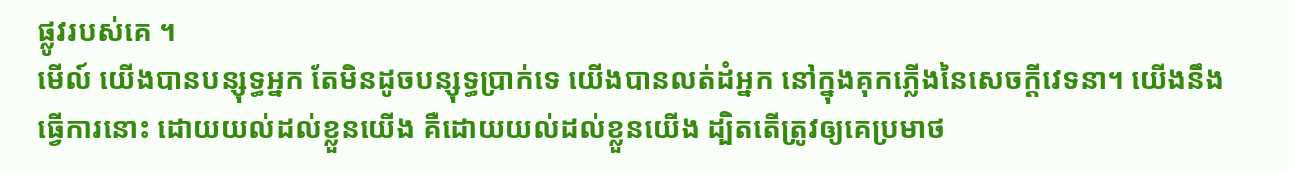ផ្លូវរបស់គេ ។
មើល៍ យើងបានបន្សុទ្ធអ្នក តែមិនដូចបន្សុទ្ធប្រាក់ទេ យើងបានលត់ដំអ្នក នៅក្នុងគុកភ្លើងនៃសេចក្ដីវេទនា។ យើងនឹងធ្វើការនោះ ដោយយល់ដល់ខ្លួនយើង គឺដោយយល់ដល់ខ្លួនយើង ដ្បិតតើត្រូវឲ្យគេប្រមាថ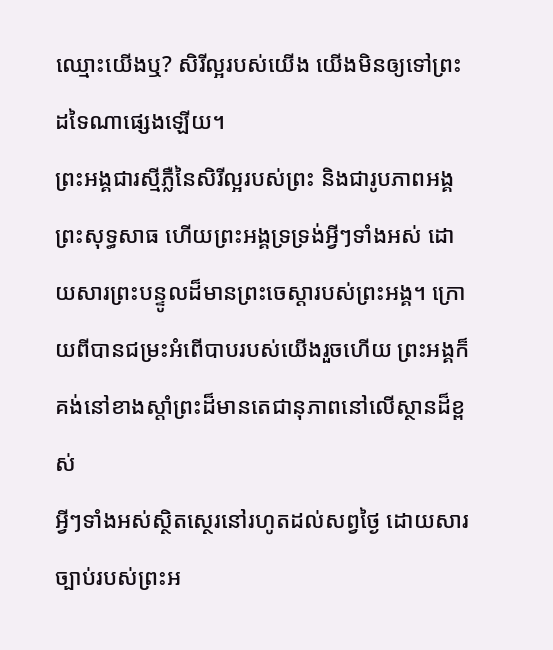ឈ្មោះយើងឬ? សិរីល្អរបស់យើង យើងមិនឲ្យទៅព្រះដទៃណាផ្សេងឡើយ។
ព្រះអង្គជារស្មីភ្លឺនៃសិរីល្អរបស់ព្រះ និងជារូបភាពអង្គព្រះសុទ្ធសាធ ហើយព្រះអង្គទ្រទ្រង់អ្វីៗទាំងអស់ ដោយសារព្រះបន្ទូលដ៏មានព្រះចេស្តារបស់ព្រះអង្គ។ ក្រោយពីបានជម្រះអំពើបាបរបស់យើងរួចហើយ ព្រះអង្គក៏គង់នៅខាងស្តាំព្រះដ៏មានតេជានុភាពនៅលើស្ថានដ៏ខ្ពស់
អ្វីៗទាំងអស់ស្ថិតស្ថេរនៅរហូតដល់សព្វថ្ងៃ ដោយសារច្បាប់របស់ព្រះអ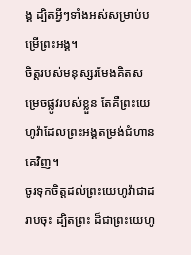ង្គ ដ្បិតអ្វីៗទាំងអស់សម្រាប់បម្រើព្រះអង្គ។
ចិត្តរបស់មនុស្សរមែងគិតសម្រេចផ្លូវរបស់ខ្លួន តែគឺព្រះយេហូវ៉ាដែលព្រះអង្គតម្រង់ជំហានគេវិញ។
ចូរទុកចិត្តដល់ព្រះយេហូវ៉ាជាដរាបចុះ ដ្បិតព្រះ ដ៏ជាព្រះយេហូ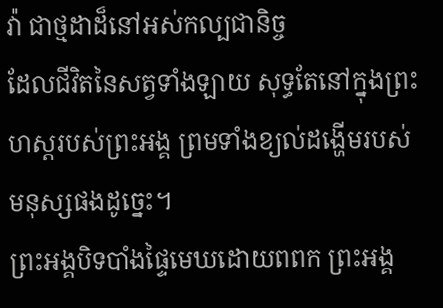វ៉ា ជាថ្មដាដ៏នៅអស់កល្បជានិច្ច
ដែលជីវិតនៃសត្វទាំងឡាយ សុទ្ធតែនៅក្នុងព្រះហស្តរបស់ព្រះអង្គ ព្រមទាំងខ្យល់ដង្ហើមរបស់មនុស្សផងដូច្នេះ។
ព្រះអង្គបិទបាំងផ្ទៃមេឃដោយពពក ព្រះអង្គ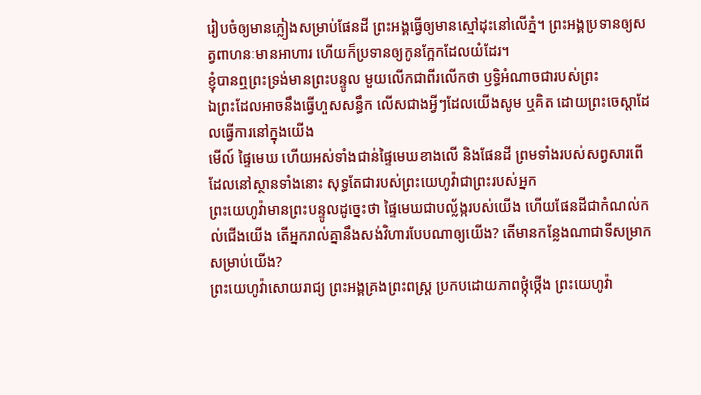រៀបចំឲ្យមានភ្លៀងសម្រាប់ផែនដី ព្រះអង្គធ្វើឲ្យមានស្មៅដុះនៅលើភ្នំ។ ព្រះអង្គប្រទានឲ្យសត្វពាហនៈមានអាហារ ហើយក៏ប្រទានឲ្យកូនក្អែកដែលយំដែរ។
ខ្ញុំបានឮព្រះទ្រង់មានព្រះបន្ទូល មួយលើកជាពីរលើកថា ឫទ្ធិអំណាចជារបស់ព្រះ
ឯព្រះដែលអាចនឹងធ្វើហួសសន្ធឹក លើសជាងអ្វីៗដែលយើងសូម ឬគិត ដោយព្រះចេស្តាដែលធ្វើការនៅក្នុងយើង
មើល៍ ផ្ទៃមេឃ ហើយអស់ទាំងជាន់ផ្ទៃមេឃខាងលើ និងផែនដី ព្រមទាំងរបស់សព្វសារពើដែលនៅស្ថានទាំងនោះ សុទ្ធតែជារបស់ព្រះយេហូវ៉ាជាព្រះរបស់អ្នក
ព្រះយេហូវ៉ាមានព្រះបន្ទូលដូច្នេះថា ផ្ទៃមេឃជាបល្ល័ង្ករបស់យើង ហើយផែនដីជាកំណល់កល់ជើងយើង តើអ្នករាល់គ្នានឹងសង់វិហារបែបណាឲ្យយើង? តើមានកន្លែងណាជាទីសម្រាកសម្រាប់យើង?
ព្រះយេហូវ៉ាសោយរាជ្យ ព្រះអង្គគ្រងព្រះពស្ដ្រ ប្រកបដោយភាពថ្កុំថ្កើង ព្រះយេហូវ៉ា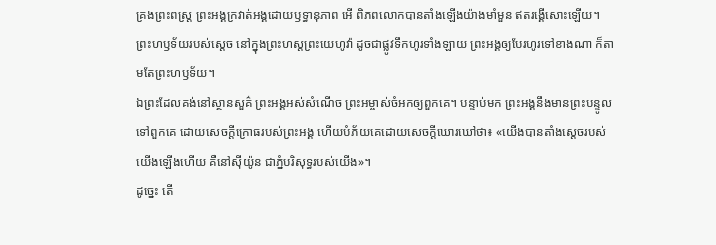គ្រងព្រះពស្ដ្រ ព្រះអង្គក្រវាត់អង្គដោយឫទ្ធានុភាព អើ ពិភពលោកបានតាំងឡើងយ៉ាងមាំមួន ឥតរង្គើសោះឡើយ។
ព្រះហឫទ័យរបស់ស្តេច នៅក្នុងព្រះហស្តព្រះយេហូវ៉ា ដូចជាផ្លូវទឹកហូរទាំងឡាយ ព្រះអង្គឲ្យបែរហូរទៅខាងណា ក៏តាមតែព្រះហឫទ័យ។
ឯព្រះដែលគង់នៅស្ថានសួគ៌ ព្រះអង្គអស់សំណើច ព្រះអម្ចាស់ចំអកឲ្យពួកគេ។ បន្ទាប់មក ព្រះអង្គនឹងមានព្រះបន្ទូលទៅពួកគេ ដោយសេចក្ដីក្រោធរបស់ព្រះអង្គ ហើយបំភ័យគេដោយសេចក្ដីឃោរឃៅថា៖ «យើងបានតាំងស្តេចរបស់យើងឡើងហើយ គឺនៅស៊ីយ៉ូន ជាភ្នំបរិសុទ្ធរបស់យើង»។
ដូច្នេះ តើ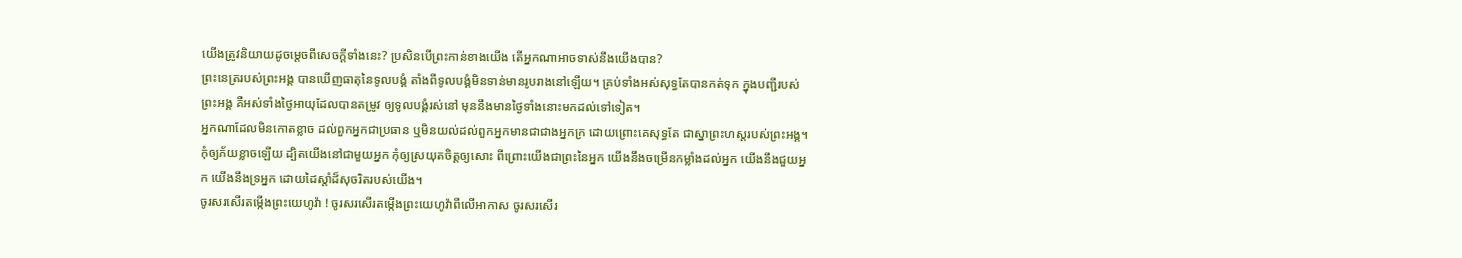យើងត្រូវនិយាយដូចម្តេចពីសេចក្តីទាំងនេះ? ប្រសិនបើព្រះកាន់ខាងយើង តើអ្នកណាអាចទាស់នឹងយើងបាន?
ព្រះនេត្ររបស់ព្រះអង្គ បានឃើញធាតុនៃទូលបង្គំ តាំងពីទូលបង្គំមិនទាន់មានរូបរាងនៅឡើយ។ គ្រប់ទាំងអស់សុទ្ធតែបានកត់ទុក ក្នុងបញ្ជីរបស់ព្រះអង្គ គឺអស់ទាំងថ្ងៃអាយុដែលបានតម្រូវ ឲ្យទូលបង្គំរស់នៅ មុននឹងមានថ្ងៃទាំងនោះមកដល់ទៅទៀត។
អ្នកណាដែលមិនកោតខ្លាច ដល់ពួកអ្នកជាប្រធាន ឬមិនយល់ដល់ពួកអ្នកមានជាជាងអ្នកក្រ ដោយព្រោះគេសុទ្ធតែ ជាស្នាព្រះហស្តរបស់ព្រះអង្គ។
កុំឲ្យភ័យខ្លាចឡើយ ដ្បិតយើងនៅជាមួយអ្នក កុំឲ្យស្រយុតចិត្តឲ្យសោះ ពីព្រោះយើងជាព្រះនៃអ្នក យើងនឹងចម្រើនកម្លាំងដល់អ្នក យើងនឹងជួយអ្នក យើងនឹងទ្រអ្នក ដោយដៃស្តាំដ៏សុចរិតរបស់យើង។
ចូរសរសើរតម្កើងព្រះយេហូវ៉ា ! ចូរសរសើរតម្កើងព្រះយេហូវ៉ាពីលើអាកាស ចូរសរសើរ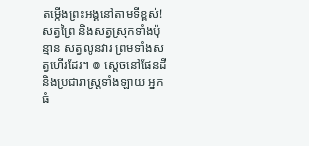តម្កើងព្រះអង្គនៅតាមទីខ្ពស់! សត្វព្រៃ និងសត្វស្រុកទាំងប៉ុន្មាន សត្វលូនវារ ព្រមទាំងសត្វហើរដែរ។ ៙ ស្តេចនៅផែនដី និងប្រជារាស្ត្រទាំងឡាយ អ្នកធំ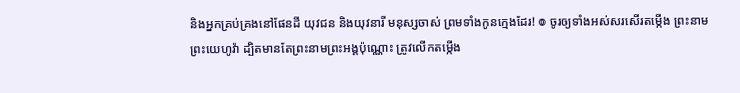និងអ្នកគ្រប់គ្រងនៅផែនដី យុវជន និងយុវនារី មនុស្សចាស់ ព្រមទាំងកូនក្មេងដែរ! ៙ ចូរឲ្យទាំងអស់សរសើរតម្កើង ព្រះនាមព្រះយេហូវ៉ា ដ្បិតមានតែព្រះនាមព្រះអង្គប៉ុណ្ណោះ ត្រូវលើកតម្កើង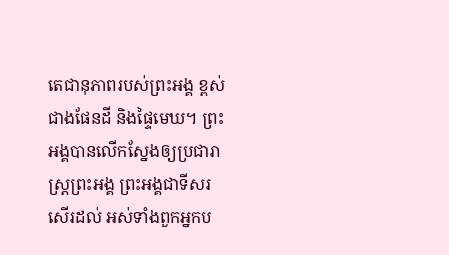តេជានុភាពរបស់ព្រះអង្គ ខ្ពស់ជាងផែនដី និងផ្ទៃមេឃ។ ព្រះអង្គបានលើកស្នែងឲ្យប្រជារាស្ត្រព្រះអង្គ ព្រះអង្គជាទីសរសើរដល់ អស់ទាំងពួកអ្នកប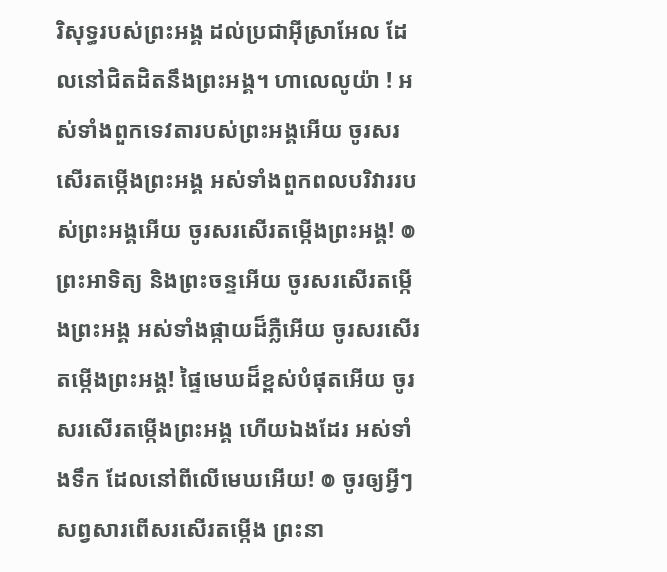រិសុទ្ធរបស់ព្រះអង្គ ដល់ប្រជាអ៊ីស្រាអែល ដែលនៅជិតដិតនឹងព្រះអង្គ។ ហាលេលូយ៉ា ! អស់ទាំងពួកទេវតារបស់ព្រះអង្គអើយ ចូរសរសើរតម្កើងព្រះអង្គ អស់ទាំងពួកពលបរិវាររបស់ព្រះអង្គអើយ ចូរសរសើរតម្កើងព្រះអង្គ! ៙ ព្រះអាទិត្យ និងព្រះចន្ទអើយ ចូរសរសើរតម្កើងព្រះអង្គ អស់ទាំងផ្កាយដ៏ភ្លឺអើយ ចូរសរសើរតម្កើងព្រះអង្គ! ផ្ទៃមេឃដ៏ខ្ពស់បំផុតអើយ ចូរសរសើរតម្កើងព្រះអង្គ ហើយឯងដែរ អស់ទាំងទឹក ដែលនៅពីលើមេឃអើយ! ៙ ចូរឲ្យអ្វីៗសព្វសារពើសរសើរតម្កើង ព្រះនា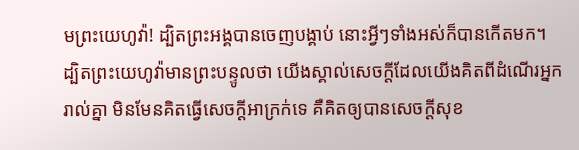មព្រះយេហូវ៉ា! ដ្បិតព្រះអង្គបានចេញបង្គាប់ នោះអ្វីៗទាំងអស់ក៏បានកើតមក។
ដ្បិតព្រះយេហូវ៉ាមានព្រះបន្ទូលថា យើងស្គាល់សេចក្ដីដែលយើងគិតពីដំណើរអ្នករាល់គ្នា មិនមែនគិតធ្វើសេចក្ដីអាក្រក់ទេ គឺគិតឲ្យបានសេចក្ដីសុខ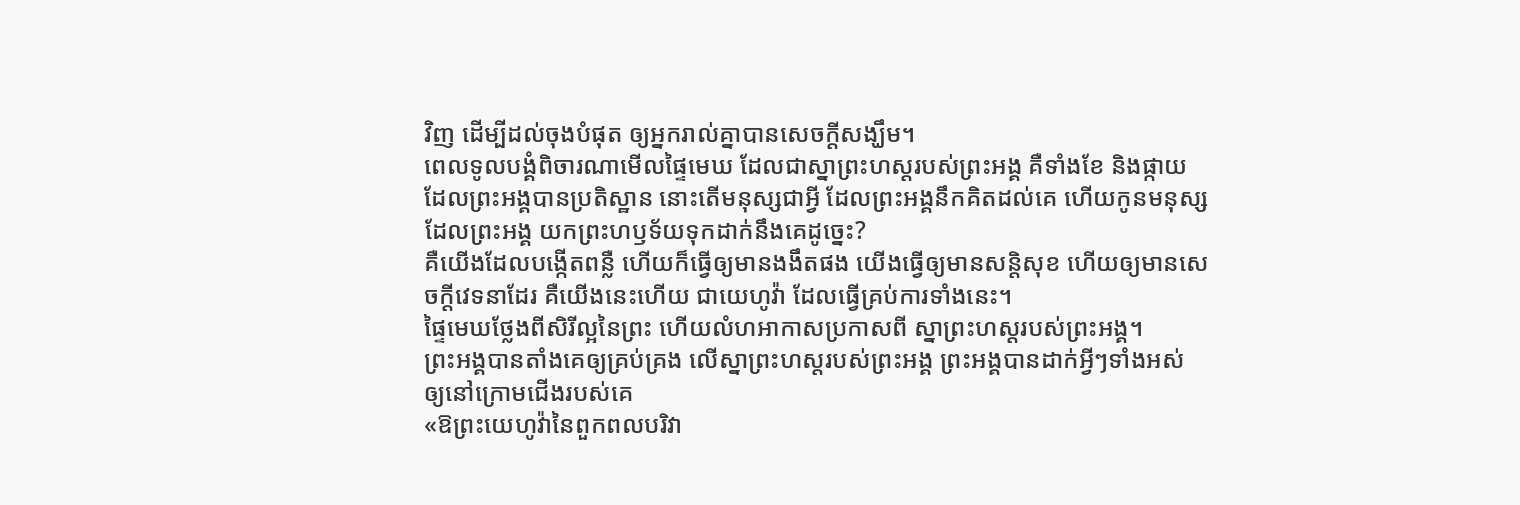វិញ ដើម្បីដល់ចុងបំផុត ឲ្យអ្នករាល់គ្នាបានសេចក្ដីសង្ឃឹម។
ពេលទូលបង្គំពិចារណាមើលផ្ទៃមេឃ ដែលជាស្នាព្រះហស្តរបស់ព្រះអង្គ គឺទាំងខែ និងផ្កាយ ដែលព្រះអង្គបានប្រតិស្ឋាន នោះតើមនុស្សជាអ្វី ដែលព្រះអង្គនឹកគិតដល់គេ ហើយកូនមនុស្ស ដែលព្រះអង្គ យកព្រះហឫទ័យទុកដាក់នឹងគេដូច្នេះ?
គឺយើងដែលបង្កើតពន្លឺ ហើយក៏ធ្វើឲ្យមានងងឹតផង យើងធ្វើឲ្យមានសន្តិសុខ ហើយឲ្យមានសេចក្ដីវេទនាដែរ គឺយើងនេះហើយ ជាយេហូវ៉ា ដែលធ្វើគ្រប់ការទាំងនេះ។
ផ្ទៃមេឃថ្លែងពីសិរីល្អនៃព្រះ ហើយលំហអាកាសប្រកាសពី ស្នាព្រះហស្តរបស់ព្រះអង្គ។
ព្រះអង្គបានតាំងគេឲ្យគ្រប់គ្រង លើស្នាព្រះហស្តរបស់ព្រះអង្គ ព្រះអង្គបានដាក់អ្វីៗទាំងអស់ ឲ្យនៅក្រោមជើងរបស់គេ
«ឱព្រះយេហូវ៉ានៃពួកពលបរិវា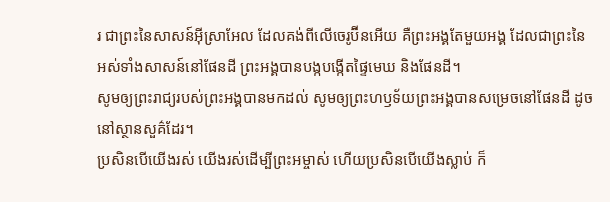រ ជាព្រះនៃសាសន៍អ៊ីស្រាអែល ដែលគង់ពីលើចេរូប៊ីនអើយ គឺព្រះអង្គតែមួយអង្គ ដែលជាព្រះនៃអស់ទាំងសាសន៍នៅផែនដី ព្រះអង្គបានបង្កបង្កើតផ្ទៃមេឃ និងផែនដី។
សូមឲ្យព្រះរាជ្យរបស់ព្រះអង្គបានមកដល់ សូមឲ្យព្រះហឫទ័យព្រះអង្គបានសម្រេចនៅផែនដី ដូចនៅស្ថានសួគ៌ដែរ។
ប្រសិនបើយើងរស់ យើងរស់ដើម្បីព្រះអម្ចាស់ ហើយប្រសិនបើយើងស្លាប់ ក៏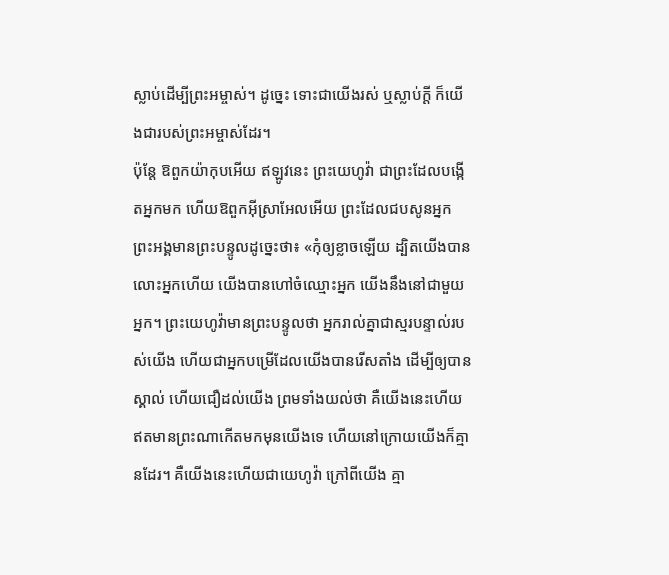ស្លាប់ដើម្បីព្រះអម្ចាស់។ ដូច្នេះ ទោះជាយើងរស់ ឬស្លាប់ក្ដី ក៏យើងជារបស់ព្រះអម្ចាស់ដែរ។
ប៉ុន្តែ ឱពួកយ៉ាកុបអើយ ឥឡូវនេះ ព្រះយេហូវ៉ា ជាព្រះដែលបង្កើតអ្នកមក ហើយឱពួកអ៊ីស្រាអែលអើយ ព្រះដែលជបសូនអ្នក ព្រះអង្គមានព្រះបន្ទូលដូច្នេះថា៖ «កុំឲ្យខ្លាចឡើយ ដ្បិតយើងបានលោះអ្នកហើយ យើងបានហៅចំឈ្មោះអ្នក យើងនឹងនៅជាមួយអ្នក។ ព្រះយេហូវ៉ាមានព្រះបន្ទូលថា អ្នករាល់គ្នាជាស្មរបន្ទាល់របស់យើង ហើយជាអ្នកបម្រើដែលយើងបានរើសតាំង ដើម្បីឲ្យបានស្គាល់ ហើយជឿដល់យើង ព្រមទាំងយល់ថា គឺយើងនេះហើយ ឥតមានព្រះណាកើតមកមុនយើងទេ ហើយនៅក្រោយយើងក៏គ្មានដែរ។ គឺយើងនេះហើយជាយេហូវ៉ា ក្រៅពីយើង គ្មា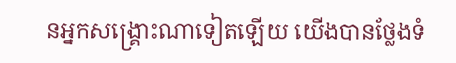នអ្នកសង្គ្រោះណាទៀតឡើយ យើងបានថ្លែងទំ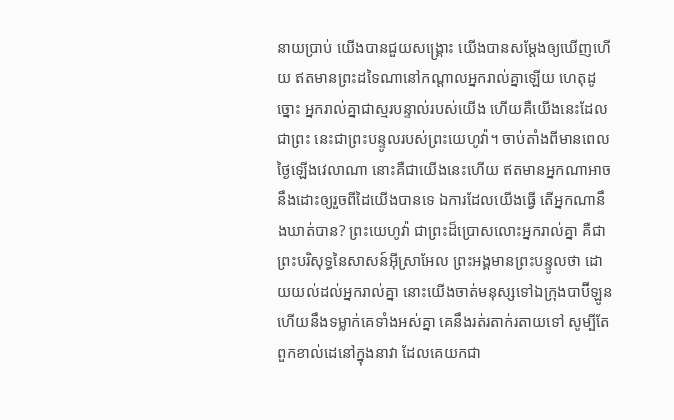នាយប្រាប់ យើងបានជួយសង្គ្រោះ យើងបានសម្ដែងឲ្យឃើញហើយ ឥតមានព្រះដទៃណានៅកណ្ដាលអ្នករាល់គ្នាឡើយ ហេតុដូច្នោះ អ្នករាល់គ្នាជាស្មរបន្ទាល់របស់យើង ហើយគឺយើងនេះដែលជាព្រះ នេះជាព្រះបន្ទូលរបស់ព្រះយេហូវ៉ា។ ចាប់តាំងពីមានពេលថ្ងៃឡើងវេលាណា នោះគឺជាយើងនេះហើយ ឥតមានអ្នកណាអាចនឹងដោះឲ្យរួចពីដៃយើងបានទេ ឯការដែលយើងធ្វើ តើអ្នកណានឹងឃាត់បាន? ព្រះយេហូវ៉ា ជាព្រះដ៏ប្រោសលោះអ្នករាល់គ្នា គឺជាព្រះបរិសុទ្ធនៃសាសន៍អ៊ីស្រាអែល ព្រះអង្គមានព្រះបន្ទូលថា ដោយយល់ដល់អ្នករាល់គ្នា នោះយើងចាត់មនុស្សទៅឯក្រុងបាប៊ីឡូន ហើយនឹងទម្លាក់គេទាំងអស់គ្នា គេនឹងរត់រតាក់រតាយទៅ សូម្បីតែពួកខាល់ដេនៅក្នុងនាវា ដែលគេយកជា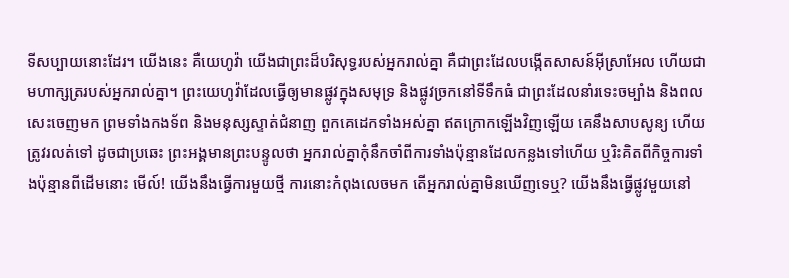ទីសប្បាយនោះដែរ។ យើងនេះ គឺយេហូវ៉ា យើងជាព្រះដ៏បរិសុទ្ធរបស់អ្នករាល់គ្នា គឺជាព្រះដែលបង្កើតសាសន៍អ៊ីស្រាអែល ហើយជាមហាក្សត្ររបស់អ្នករាល់គ្នា។ ព្រះយេហូវ៉ាដែលធ្វើឲ្យមានផ្លូវក្នុងសមុទ្រ និងផ្លូវច្រកនៅទីទឹកធំ ជាព្រះដែលនាំរទេះចម្បាំង និងពលសេះចេញមក ព្រមទាំងកងទ័ព និងមនុស្សស្ទាត់ជំនាញ ពួកគេដេកទាំងអស់គ្នា ឥតក្រោកឡើងវិញឡើយ គេនឹងសាបសូន្យ ហើយត្រូវរលត់ទៅ ដូចជាប្រឆេះ ព្រះអង្គមានព្រះបន្ទូលថា អ្នករាល់គ្នាកុំនឹកចាំពីការទាំងប៉ុន្មានដែលកន្លងទៅហើយ ឬរិះគិតពីកិច្ចការទាំងប៉ុន្មានពីដើមនោះ មើល៍! យើងនឹងធ្វើការមួយថ្មី ការនោះកំពុងលេចមក តើអ្នករាល់គ្នាមិនឃើញទេឬ? យើងនឹងធ្វើផ្លូវមួយនៅ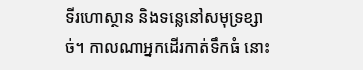ទីរហោស្ថាន និងទន្លេនៅសមុទ្រខ្សាច់។ កាលណាអ្នកដើរកាត់ទឹកធំ នោះ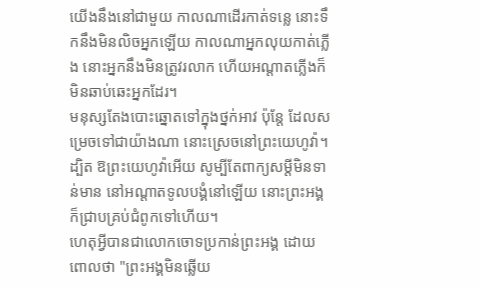យើងនឹងនៅជាមួយ កាលណាដើរកាត់ទន្លេ នោះទឹកនឹងមិនលិចអ្នកឡើយ កាលណាអ្នកលុយកាត់ភ្លើង នោះអ្នកនឹងមិនត្រូវរលាក ហើយអណ្ដាតភ្លើងក៏មិនឆាប់ឆេះអ្នកដែរ។
មនុស្សតែងបោះឆ្នោតទៅក្នុងថ្នក់អាវ ប៉ុន្តែ ដែលសម្រេចទៅជាយ៉ាងណា នោះស្រេចនៅព្រះយេហូវ៉ា។
ដ្បិត ឱព្រះយេហូវ៉ាអើយ សូម្បីតែពាក្យសម្ដីមិនទាន់មាន នៅអណ្ដាតទូលបង្គំនៅឡើយ នោះព្រះអង្គក៏ជ្រាបគ្រប់ជំពូកទៅហើយ។
ហេតុអ្វីបានជាលោកចោទប្រកាន់ព្រះអង្គ ដោយពោលថា "ព្រះអង្គមិនឆ្លើយ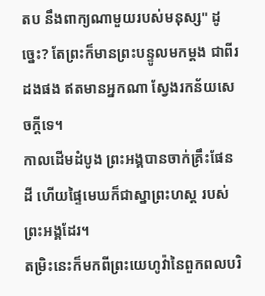តប នឹងពាក្យណាមួយរបស់មនុស្ស" ដូច្នេះ? តែព្រះក៏មានព្រះបន្ទូលមកម្តង ជាពីរដងផង ឥតមានអ្នកណា ស្វែងរកន័យសេចក្ដីទេ។
កាលដើមដំបូង ព្រះអង្គបានចាក់គ្រឹះផែនដី ហើយផ្ទៃមេឃក៏ជាស្នាព្រះហស្ត របស់ព្រះអង្គដែរ។
តម្រិះនេះក៏មកពីព្រះយេហូវ៉ានៃពួកពលបរិ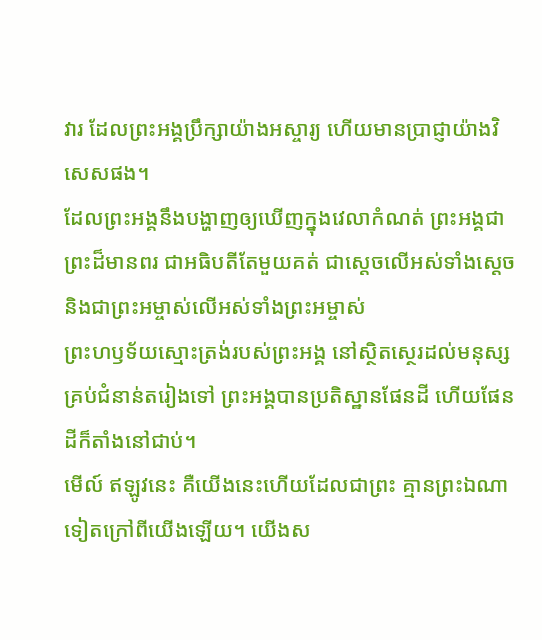វារ ដែលព្រះអង្គប្រឹក្សាយ៉ាងអស្ចារ្យ ហើយមានប្រាជ្ញាយ៉ាងវិសេសផង។
ដែលព្រះអង្គនឹងបង្ហាញឲ្យឃើញក្នុងវេលាកំណត់ ព្រះអង្គជាព្រះដ៏មានពរ ជាអធិបតីតែមួយគត់ ជាស្តេចលើអស់ទាំងស្តេច និងជាព្រះអម្ចាស់លើអស់ទាំងព្រះអម្ចាស់
ព្រះហឫទ័យស្មោះត្រង់របស់ព្រះអង្គ នៅស្ថិតស្ថេរដល់មនុស្សគ្រប់ជំនាន់តរៀងទៅ ព្រះអង្គបានប្រតិស្ឋានផែនដី ហើយផែនដីក៏តាំងនៅជាប់។
មើល៍ ឥឡូវនេះ គឺយើងនេះហើយដែលជាព្រះ គ្មានព្រះឯណាទៀតក្រៅពីយើងឡើយ។ យើងស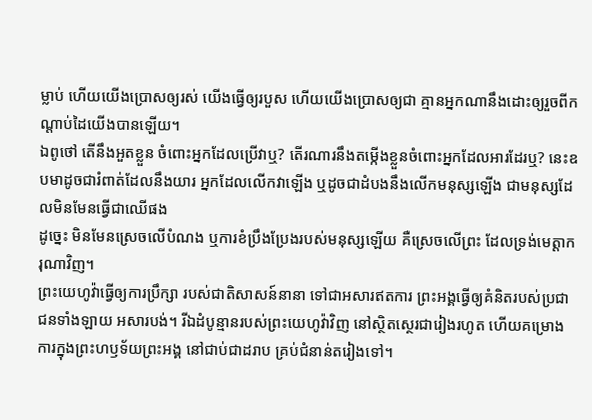ម្លាប់ ហើយយើងប្រោសឲ្យរស់ យើងធ្វើឲ្យរបួស ហើយយើងប្រោសឲ្យជា គ្មានអ្នកណានឹងដោះឲ្យរួចពីកណ្ដាប់ដៃយើងបានឡើយ។
ឯពូថៅ តើនឹងអួតខ្លួន ចំពោះអ្នកដែលប្រើវាឬ? តើរណារនឹងតម្កើងខ្លួនចំពោះអ្នកដែលអារដែរឬ? នេះឧបមាដូចជារំពាត់ដែលនឹងយារ អ្នកដែលលើកវាឡើង ឬដូចជាដំបងនឹងលើកមនុស្សឡើង ជាមនុស្សដែលមិនមែនធ្វើជាឈើផង
ដូច្នេះ មិនមែនស្រេចលើបំណង ឬការខំប្រឹងប្រែងរបស់មនុស្សឡើយ គឺស្រេចលើព្រះ ដែលទ្រង់មេត្តាករុណាវិញ។
ព្រះយេហូវ៉ាធ្វើឲ្យការប្រឹក្សា របស់ជាតិសាសន៍នានា ទៅជាអសារឥតការ ព្រះអង្គធ្វើឲ្យគំនិតរបស់ប្រជាជនទាំងឡាយ អសារបង់។ រីឯដំបូន្មានរបស់ព្រះយេហូវ៉ាវិញ នៅស្ថិតស្ថេរជារៀងរហូត ហើយគម្រោងការក្នុងព្រះហឫទ័យព្រះអង្គ នៅជាប់ជាដរាប គ្រប់ជំនាន់តរៀងទៅ។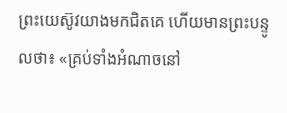ព្រះយេស៊ូវយាងមកជិតគេ ហើយមានព្រះបន្ទូលថា៖ «គ្រប់ទាំងអំណាចនៅ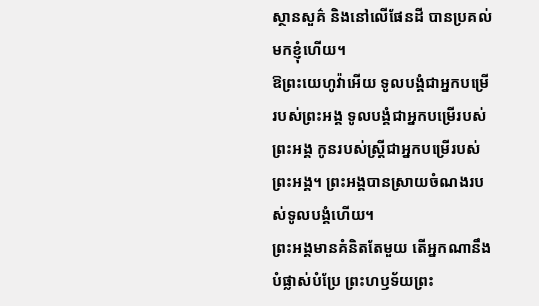ស្ថានសួគ៌ និងនៅលើផែនដី បានប្រគល់មកខ្ញុំហើយ។
ឱព្រះយេហូវ៉ាអើយ ទូលបង្គំជាអ្នកបម្រើរបស់ព្រះអង្គ ទូលបង្គំជាអ្នកបម្រើរបស់ព្រះអង្គ កូនរបស់ស្ត្រីជាអ្នកបម្រើរបស់ព្រះអង្គ។ ព្រះអង្គបានស្រាយចំណងរបស់ទូលបង្គំហើយ។
ព្រះអង្គមានគំនិតតែមួយ តើអ្នកណានឹងបំផ្លាស់បំប្រែ ព្រះហឫទ័យព្រះ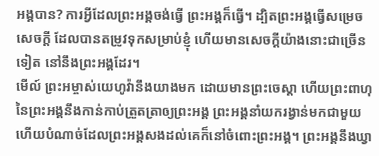អង្គបាន? ការអ្វីដែលព្រះអង្គចង់ធ្វើ ព្រះអង្គក៏ធ្វើ។ ដ្បិតព្រះអង្គធ្វើសម្រេចសេចក្ដី ដែលបានតម្រូវទុកសម្រាប់ខ្ញុំ ហើយមានសេចក្ដីយ៉ាងនោះជាច្រើនទៀត នៅនឹងព្រះអង្គដែរ។
មើល៍ ព្រះអម្ចាស់យេហូវ៉ានឹងយាងមក ដោយមានព្រះចេស្តា ហើយព្រះពាហុនៃព្រះអង្គនឹងកាន់កាប់ត្រួតត្រាឲ្យព្រះអង្គ ព្រះអង្គនាំយករង្វាន់មកជាមួយ ហើយបំណាច់ដែលព្រះអង្គសងដល់គេក៏នៅចំពោះព្រះអង្គ។ ព្រះអង្គនឹងឃ្វា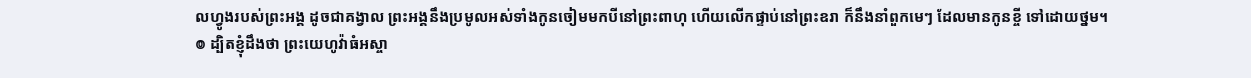លហ្វូងរបស់ព្រះអង្គ ដូចជាគង្វាល ព្រះអង្គនឹងប្រមូលអស់ទាំងកូនចៀមមកបីនៅព្រះពាហុ ហើយលើកផ្ទាប់នៅព្រះឧរា ក៏នឹងនាំពួកមេៗ ដែលមានកូនខ្ចី ទៅដោយថ្នម។
៙ ដ្បិតខ្ញុំដឹងថា ព្រះយេហូវ៉ាធំអស្ចា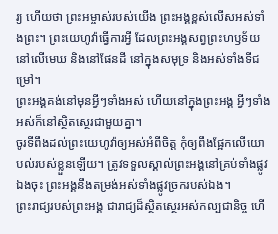រ្យ ហើយថា ព្រះអម្ចាស់របស់យើង ព្រះអង្គខ្ពស់លើសអស់ទាំងព្រះ។ ព្រះយេហូវ៉ាធ្វើការអ្វី ដែលព្រះអង្គសព្វព្រះហឫទ័យ នៅលើមេឃ និងនៅផែនដី នៅក្នុងសមុទ្រ និងអស់ទាំងទីជម្រៅ។
ព្រះអង្គគង់នៅមុនអ្វីៗទាំងអស់ ហើយនៅក្នុងព្រះអង្គ អ្វីៗទាំងអស់ក៏នៅស្ថិតស្ថេរជាមួយគ្នា។
ចូរទីពឹងដល់ព្រះយេហូវ៉ាឲ្យអស់អំពីចិត្ត កុំឲ្យពឹងផ្អែកលើយោបល់របស់ខ្លួនឡើយ។ ត្រូវទទួលស្គាល់ព្រះអង្គនៅគ្រប់ទាំងផ្លូវឯងចុះ ព្រះអង្គនឹងតម្រង់អស់ទាំងផ្លូវច្រករបស់ឯង។
ព្រះរាជ្យរបស់ព្រះអង្គ ជារាជ្យដ៏ស្ថិតស្ថេរអស់កល្បជានិច្ច ហើ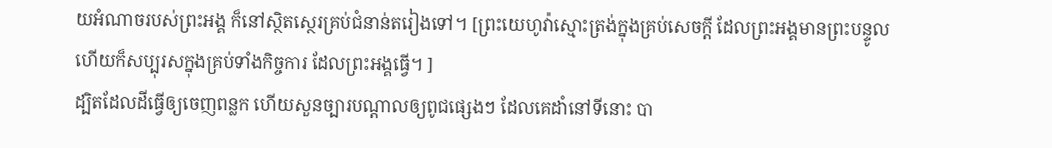យអំណាចរបស់ព្រះអង្គ ក៏នៅស្ថិតស្ថេរគ្រប់ជំនាន់តរៀងទៅ។ [ព្រះយេហូវ៉ាស្មោះត្រង់ក្នុងគ្រប់សេចក្ដី ដែលព្រះអង្គមានព្រះបន្ទូល ហើយក៏សប្បុរសក្នុងគ្រប់ទាំងកិច្ចការ ដែលព្រះអង្គធ្វើ។ ]
ដ្បិតដែលដីធ្វើឲ្យចេញពន្លក ហើយសួនច្បារបណ្ដាលឲ្យពូជផ្សេងៗ ដែលគេដាំនៅទីនោះ បា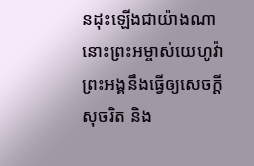នដុះឡើងជាយ៉ាងណា នោះព្រះអម្ចាស់យេហូវ៉ា ព្រះអង្គនឹងធ្វើឲ្យសេចក្ដីសុចរិត និង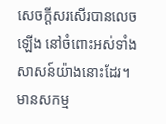សេចក្ដីសរសើរបានលេចឡើង នៅចំពោះអស់ទាំងសាសន៍យ៉ាងនោះដែរ។
មានសកម្ម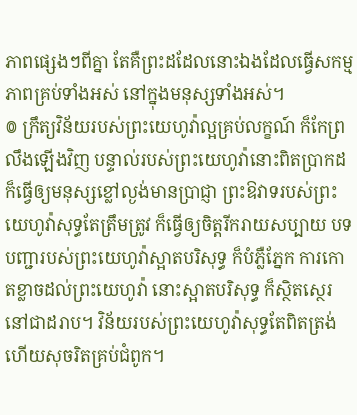ភាពផ្សេងៗពីគ្នា តែគឺព្រះដដែលនោះឯងដែលធ្វើសកម្មភាពគ្រប់ទាំងអស់ នៅក្នុងមនុស្សទាំងអស់។
៙ ក្រឹត្យវិន័យរបស់ព្រះយេហូវ៉ាល្អគ្រប់លក្ខណ៍ ក៏កែព្រលឹងឡើងវិញ បន្ទាល់របស់ព្រះយេហូវ៉ានោះពិតប្រាកដ ក៏ធ្វើឲ្យមនុស្សខ្លៅល្ងង់មានប្រាជ្ញា ព្រះឱវាទរបស់ព្រះយេហូវ៉ាសុទ្ធតែត្រឹមត្រូវ ក៏ធ្វើឲ្យចិត្តរីករាយសប្បាយ បទបញ្ជារបស់ព្រះយេហូវ៉ាស្អាតបរិសុទ្ធ ក៏បំភ្លឺភ្នែក ការកោតខ្លាចដល់ព្រះយេហូវ៉ា នោះស្អាតបរិសុទ្ធ ក៏ស្ថិតស្ថេរនៅជាដរាប។ វិន័យរបស់ព្រះយេហូវ៉ាសុទ្ធតែពិតត្រង់ ហើយសុចរិតគ្រប់ជំពូក។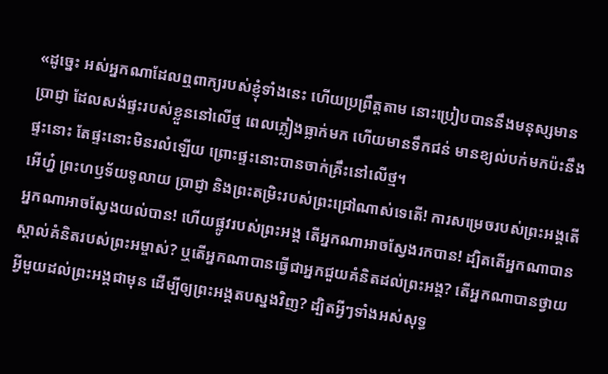«ដូច្នេះ អស់អ្នកណាដែលឮពាក្យរបស់ខ្ញុំទាំងនេះ ហើយប្រព្រឹត្តតាម នោះប្រៀបបាននឹងមនុស្សមានប្រាជ្ញា ដែលសង់ផ្ទះរបស់ខ្លួននៅលើថ្ម ពេលភ្លៀងធ្លាក់មក ហើយមានទឹកជន់ មានខ្យល់បក់មកប៉ះនឹងផ្ទះនោះ តែផ្ទះនោះមិនរលំឡើយ ព្រោះផ្ទះនោះបានចាក់គ្រឹះនៅលើថ្ម។
អើហ្ន៎ ព្រះហឫទ័យទូលាយ ប្រាជ្ញា និងព្រះតម្រិះរបស់ព្រះជ្រៅណាស់ទេតើ! ការសម្រេចរបស់ព្រះអង្គតើអ្នកណាអាចស្វែងយល់បាន! ហើយផ្លូវរបស់ព្រះអង្គ តើអ្នកណាអាចស្វែងរកបាន! ដ្បិតតើអ្នកណាបានស្គាល់គំនិតរបស់ព្រះអម្ចាស់? ឬតើអ្នកណាបានធ្វើជាអ្នកជួយគំនិតដល់ព្រះអង្គ? តើអ្នកណាបានថ្វាយអ្វីមួយដល់ព្រះអង្គជាមុន ដើម្បីឲ្យព្រះអង្គតបស្នងវិញ? ដ្បិតអ្វីៗទាំងអស់សុទ្ធ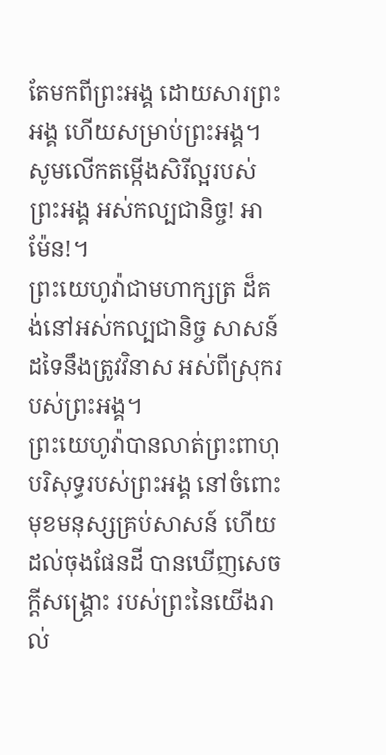តែមកពីព្រះអង្គ ដោយសារព្រះអង្គ ហើយសម្រាប់ព្រះអង្គ។ សូមលើកតម្កើងសិរីល្អរបស់ព្រះអង្គ អស់កល្បជានិច្ច! អាម៉ែន!។
ព្រះយេហូវ៉ាជាមហាក្សត្រ ដ៏គង់នៅអស់កល្បជានិច្ច សាសន៍ដទៃនឹងត្រូវវិនាស អស់ពីស្រុករបស់ព្រះអង្គ។
ព្រះយេហូវ៉ាបានលាត់ព្រះពាហុបរិសុទ្ធរបស់ព្រះអង្គ នៅចំពោះមុខមនុស្សគ្រប់សាសន៍ ហើយដល់ចុងផែនដី បានឃើញសេចក្ដីសង្គ្រោះ របស់ព្រះនៃយើងរាល់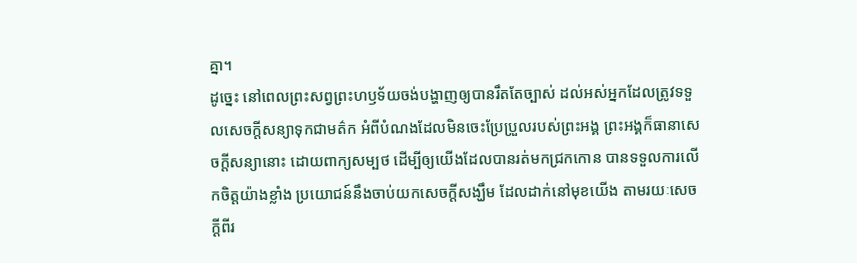គ្នា។
ដូច្នេះ នៅពេលព្រះសព្វព្រះហឫទ័យចង់បង្ហាញឲ្យបានរឹតតែច្បាស់ ដល់អស់អ្នកដែលត្រូវទទួលសេចក្ដីសន្យាទុកជាមត៌ក អំពីបំណងដែលមិនចេះប្រែប្រួលរបស់ព្រះអង្គ ព្រះអង្គក៏ធានាសេចក្ដីសន្យានោះ ដោយពាក្យសម្បថ ដើម្បីឲ្យយើងដែលបានរត់មកជ្រកកោន បានទទួលការលើកចិត្តយ៉ាងខ្លាំង ប្រយោជន៍នឹងចាប់យកសេចក្តីសង្ឃឹម ដែលដាក់នៅមុខយើង តាមរយៈសេចក្ដីពីរ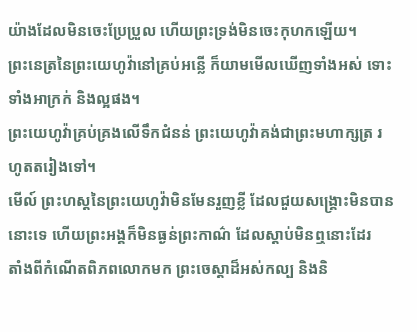យ៉ាងដែលមិនចេះប្រែប្រួល ហើយព្រះទ្រង់មិនចេះកុហកឡើយ។
ព្រះនេត្រនៃព្រះយេហូវ៉ានៅគ្រប់អន្លើ ក៏យាមមើលឃើញទាំងអស់ ទោះទាំងអាក្រក់ និងល្អផង។
ព្រះយេហូវ៉ាគ្រប់គ្រងលើទឹកជំនន់ ព្រះយេហូវ៉ាគង់ជាព្រះមហាក្សត្រ រហូតតរៀងទៅ។
មើល៍ ព្រះហស្តនៃព្រះយេហូវ៉ាមិនមែនរួញខ្លី ដែលជួយសង្គ្រោះមិនបាននោះទេ ហើយព្រះអង្គក៏មិនធ្ងន់ព្រះកាណ៌ ដែលស្តាប់មិនឮនោះដែរ
តាំងពីកំណើតពិភពលោកមក ព្រះចេស្តាដ៏អស់កល្ប និងនិ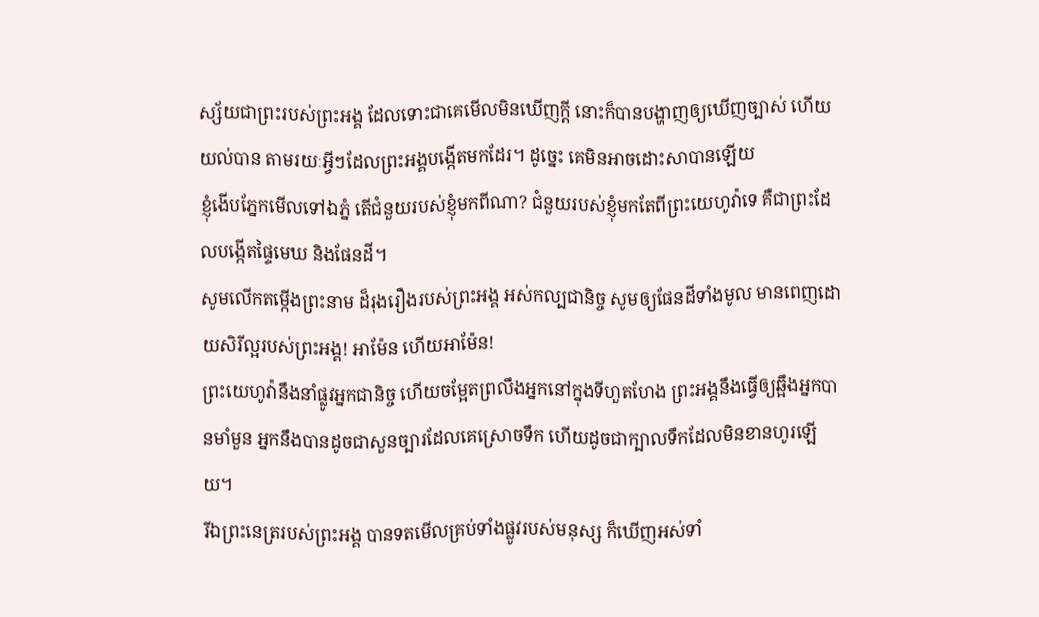ស្ស័យជាព្រះរបស់ព្រះអង្គ ដែលទោះជាគេមើលមិនឃើញក្ដី នោះក៏បានបង្ហាញឲ្យឃើញច្បាស់ ហើយយល់បាន តាមរយៈអ្វីៗដែលព្រះអង្គបង្កើតមកដែរ។ ដូច្នេះ គេមិនអាចដោះសាបានឡើយ
ខ្ញុំងើបភ្នែកមើលទៅឯភ្នំ តើជំនួយរបស់ខ្ញុំមកពីណា? ជំនួយរបស់ខ្ញុំមកតែពីព្រះយេហូវ៉ាទេ គឺជាព្រះដែលបង្កើតផ្ទៃមេឃ និងផែនដី។
សូមលើកតម្កើងព្រះនាម ដ៏រុងរឿងរបស់ព្រះអង្គ អស់កល្បជានិច្ច សូមឲ្យផែនដីទាំងមូល មានពេញដោយសិរីល្អរបស់ព្រះអង្គ! អាម៉ែន ហើយអាម៉ែន!
ព្រះយេហូវ៉ានឹងនាំផ្លូវអ្នកជានិច្ច ហើយចម្អែតព្រលឹងអ្នកនៅក្នុងទីហួតហែង ព្រះអង្គនឹងធ្វើឲ្យឆ្អឹងអ្នកបានមាំមួន អ្នកនឹងបានដូចជាសួនច្បារដែលគេស្រោចទឹក ហើយដូចជាក្បាលទឹកដែលមិនខានហូរឡើយ។
រីឯព្រះនេត្ររបស់ព្រះអង្គ បានទតមើលគ្រប់ទាំងផ្លូវរបស់មនុស្ស ក៏ឃើញអស់ទាំ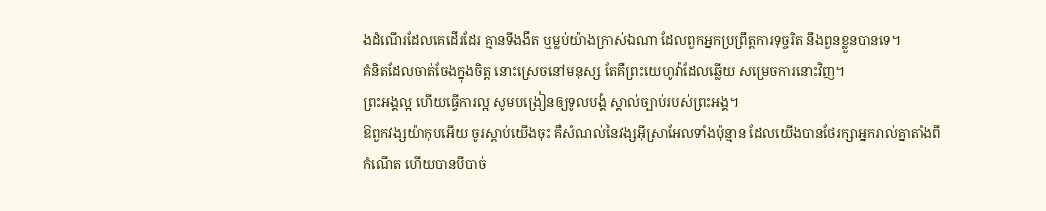ងដំណើរដែលគេដើរដែរ គ្មានទីងងឹត ឬម្លប់យ៉ាងក្រាស់ឯណា ដែលពួកអ្នកប្រព្រឹត្តការទុច្ចរិត នឹងពួនខ្លួនបានទេ។
គំនិតដែលចាត់ចែងក្នុងចិត្ត នោះស្រេចនៅមនុស្ស តែគឺព្រះយេហូវ៉ាដែលឆ្លើយ សម្រេចការនោះវិញ។
ព្រះអង្គល្អ ហើយធ្វើការល្អ សូមបង្រៀនឲ្យទូលបង្គំ ស្គាល់ច្បាប់របស់ព្រះអង្គ។
ឱពួកវង្សយ៉ាកុបអើយ ចូរស្តាប់យើងចុះ គឺសំណល់នៃវង្សអ៊ីស្រាអែលទាំងប៉ុន្មាន ដែលយើងបានថែរក្សាអ្នករាល់គ្នាតាំងពីកំណើត ហើយបានបីបាច់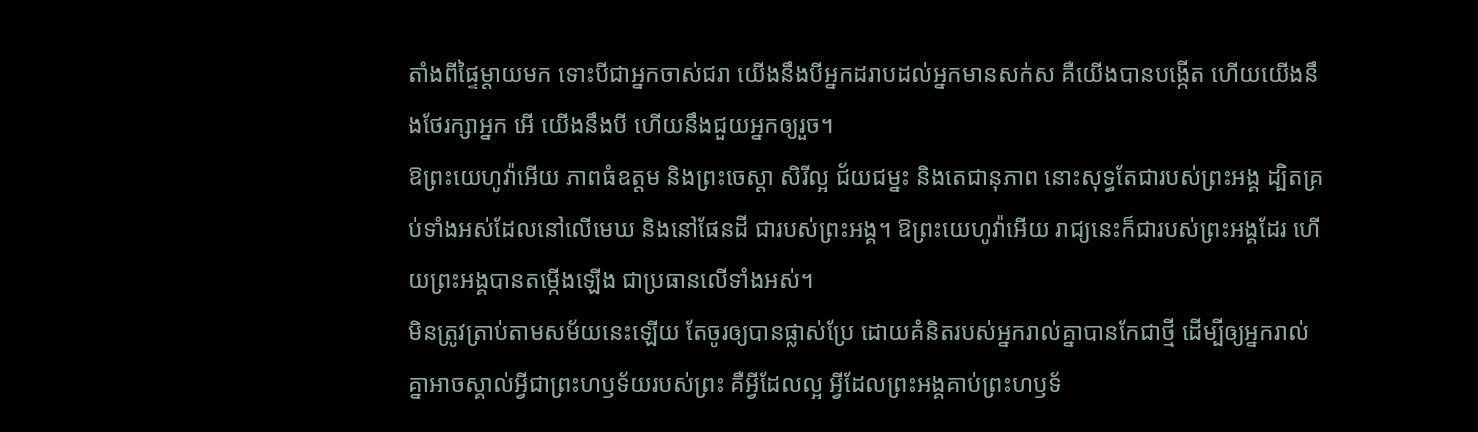តាំងពីផ្ទៃម្តាយមក ទោះបីជាអ្នកចាស់ជរា យើងនឹងបីអ្នកដរាបដល់អ្នកមានសក់ស គឺយើងបានបង្កើត ហើយយើងនឹងថែរក្សាអ្នក អើ យើងនឹងបី ហើយនឹងជួយអ្នកឲ្យរួច។
ឱព្រះយេហូវ៉ាអើយ ភាពធំឧត្ដម និងព្រះចេស្តា សិរីល្អ ជ័យជម្នះ និងតេជានុភាព នោះសុទ្ធតែជារបស់ព្រះអង្គ ដ្បិតគ្រប់ទាំងអស់ដែលនៅលើមេឃ និងនៅផែនដី ជារបស់ព្រះអង្គ។ ឱព្រះយេហូវ៉ាអើយ រាជ្យនេះក៏ជារបស់ព្រះអង្គដែរ ហើយព្រះអង្គបានតម្កើងឡើង ជាប្រធានលើទាំងអស់។
មិនត្រូវត្រាប់តាមសម័យនេះឡើយ តែចូរឲ្យបានផ្លាស់ប្រែ ដោយគំនិតរបស់អ្នករាល់គ្នាបានកែជាថ្មី ដើម្បីឲ្យអ្នករាល់គ្នាអាចស្គាល់អ្វីជាព្រះហឫទ័យរបស់ព្រះ គឺអ្វីដែលល្អ អ្វីដែលព្រះអង្គគាប់ព្រះហឫទ័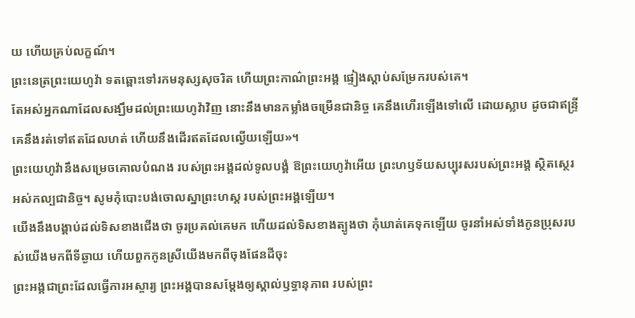យ ហើយគ្រប់លក្ខណ៍។
ព្រះនេត្រព្រះយេហូវ៉ា ទតឆ្ពោះទៅរកមនុស្សសុចរិត ហើយព្រះកាណ៌ព្រះអង្គ ផ្ទៀងស្តាប់សម្រែករបស់គេ។
តែអស់អ្នកណាដែលសង្ឃឹមដល់ព្រះយេហូវ៉ាវិញ នោះនឹងមានកម្លាំងចម្រើនជានិច្ច គេនឹងហើរឡើងទៅលើ ដោយស្លាប ដូចជាឥន្ទ្រី គេនឹងរត់ទៅឥតដែលហត់ ហើយនឹងដើរឥតដែលល្វើយឡើយ»។
ព្រះយេហូវ៉ានឹងសម្រេចគោលបំណង របស់ព្រះអង្គដល់ទូលបង្គំ ឱព្រះយេហូវ៉ាអើយ ព្រះហឫទ័យសប្បុរសរបស់ព្រះអង្គ ស្ថិតស្ថេរអស់កល្បជានិច្ច។ សូមកុំបោះបង់ចោលស្នាព្រះហស្ត របស់ព្រះអង្គឡើយ។
យើងនឹងបង្គាប់ដល់ទិសខាងជើងថា ចូរប្រគល់គេមក ហើយដល់ទិសខាងត្បូងថា កុំឃាត់គេទុកឡើយ ចូរនាំអស់ទាំងកូនប្រុសរបស់យើងមកពីទីឆ្ងាយ ហើយពួកកូនស្រីយើងមកពីចុងផែនដីចុះ
ព្រះអង្គជាព្រះដែលធ្វើការអស្ចារ្យ ព្រះអង្គបានសម្ដែងឲ្យស្គាល់ឫទ្ធានុភាព របស់ព្រះ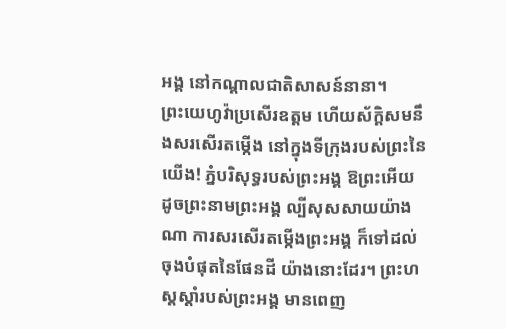អង្គ នៅកណ្ដាលជាតិសាសន៍នានា។
ព្រះយេហូវ៉ាប្រសើរឧត្តម ហើយស័ក្ដិសមនឹងសរសើរតម្កើង នៅក្នុងទីក្រុងរបស់ព្រះនៃយើង! ភ្នំបរិសុទ្ធរបស់ព្រះអង្គ ឱព្រះអើយ ដូចព្រះនាមព្រះអង្គ ល្បីសុសសាយយ៉ាងណា ការសរសើរតម្កើងព្រះអង្គ ក៏ទៅដល់ចុងបំផុតនៃផែនដី យ៉ាងនោះដែរ។ ព្រះហស្តស្តាំរបស់ព្រះអង្គ មានពេញ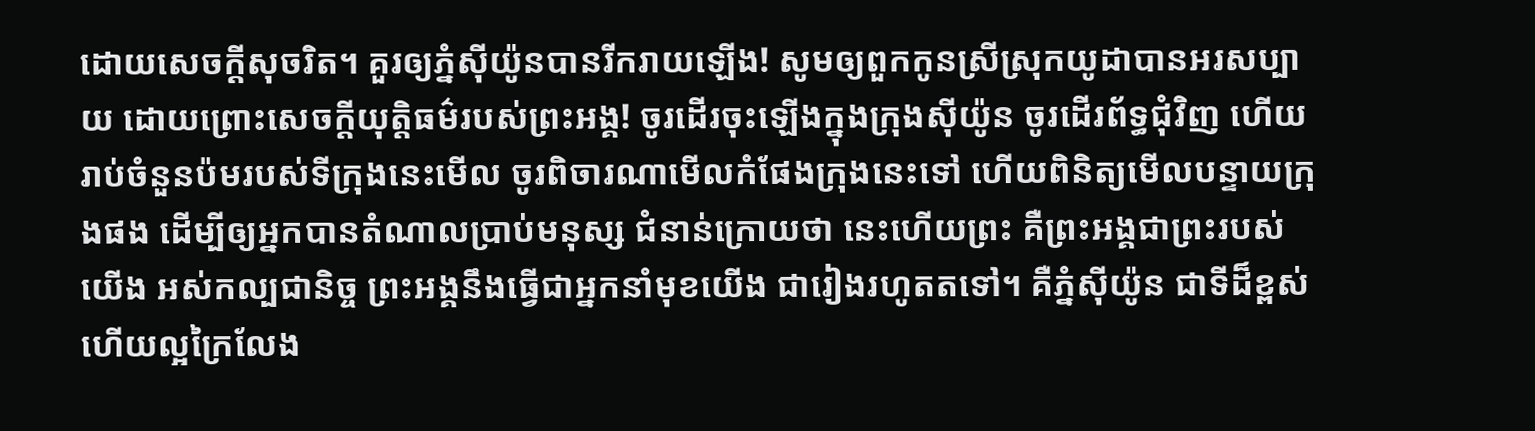ដោយសេចក្ដីសុចរិត។ គួរឲ្យភ្នំស៊ីយ៉ូនបានរីករាយឡើង! សូមឲ្យពួកកូនស្រីស្រុកយូដាបានអរសប្បាយ ដោយព្រោះសេចក្ដីយុត្តិធម៌របស់ព្រះអង្គ! ចូរដើរចុះឡើងក្នុងក្រុងស៊ីយ៉ូន ចូរដើរព័ទ្ធជុំវិញ ហើយរាប់ចំនួនប៉មរបស់ទីក្រុងនេះមើល ចូរពិចារណាមើលកំផែងក្រុងនេះទៅ ហើយពិនិត្យមើលបន្ទាយក្រុងផង ដើម្បីឲ្យអ្នកបានតំណាលប្រាប់មនុស្ស ជំនាន់ក្រោយថា នេះហើយព្រះ គឺព្រះអង្គជាព្រះរបស់យើង អស់កល្បជានិច្ច ព្រះអង្គនឹងធ្វើជាអ្នកនាំមុខយើង ជារៀងរហូតតទៅ។ គឺភ្នំស៊ីយ៉ូន ជាទីដ៏ខ្ពស់ ហើយល្អក្រៃលែង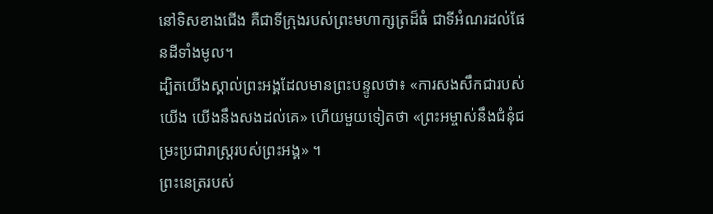នៅទិសខាងជើង គឺជាទីក្រុងរបស់ព្រះមហាក្សត្រដ៏ធំ ជាទីអំណរដល់ផែនដីទាំងមូល។
ដ្បិតយើងស្គាល់ព្រះអង្គដែលមានព្រះបន្ទូលថា៖ «ការសងសឹកជារបស់យើង យើងនឹងសងដល់គេ» ហើយមួយទៀតថា «ព្រះអម្ចាស់នឹងជំនុំជម្រះប្រជារាស្ត្ររបស់ព្រះអង្គ» ។
ព្រះនេត្ររបស់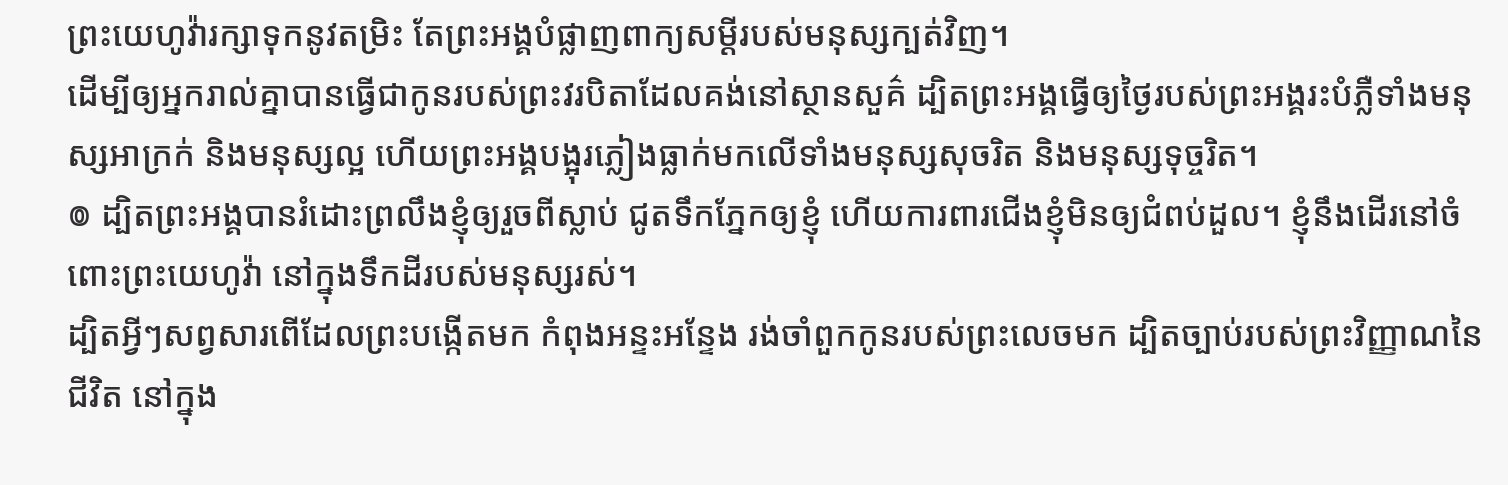ព្រះយេហូវ៉ារក្សាទុកនូវតម្រិះ តែព្រះអង្គបំផ្លាញពាក្យសម្ដីរបស់មនុស្សក្បត់វិញ។
ដើម្បីឲ្យអ្នករាល់គ្នាបានធ្វើជាកូនរបស់ព្រះវរបិតាដែលគង់នៅស្ថានសួគ៌ ដ្បិតព្រះអង្គធ្វើឲ្យថ្ងៃរបស់ព្រះអង្គរះបំភ្លឺទាំងមនុស្សអាក្រក់ និងមនុស្សល្អ ហើយព្រះអង្គបង្អុរភ្លៀងធ្លាក់មកលើទាំងមនុស្សសុចរិត និងមនុស្សទុច្ចរិត។
៙ ដ្បិតព្រះអង្គបានរំដោះព្រលឹងខ្ញុំឲ្យរួចពីស្លាប់ ជូតទឹកភ្នែកឲ្យខ្ញុំ ហើយការពារជើងខ្ញុំមិនឲ្យជំពប់ដួល។ ខ្ញុំនឹងដើរនៅចំពោះព្រះយេហូវ៉ា នៅក្នុងទឹកដីរបស់មនុស្សរស់។
ដ្បិតអ្វីៗសព្វសារពើដែលព្រះបង្កើតមក កំពុងអន្ទះអន្ទែង រង់ចាំពួកកូនរបស់ព្រះលេចមក ដ្បិតច្បាប់របស់ព្រះវិញ្ញាណនៃជីវិត នៅក្នុង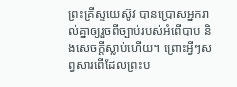ព្រះគ្រីស្ទយេស៊ូវ បានប្រោសអ្នករាល់គ្នាឲ្យរួចពីច្បាប់របស់អំពើបាប និងសេចក្តីស្លាប់ហើយ។ ព្រោះអ្វីៗសព្វសារពើដែលព្រះប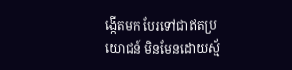ង្កើតមក បែរទៅជាឥតប្រយោជន៍ មិនមែនដោយស្ម័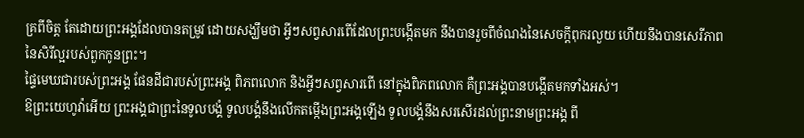គ្រពីចិត្ត តែដោយព្រះអង្គដែលបានតម្រូវ ដោយសង្ឃឹមថា អ្វីៗសព្វសារពើដែលព្រះបង្កើតមក នឹងបានរួចពីចំណងនៃសេចក្តីពុករលួយ ហើយនឹងបានសេរីភាពនៃសិរីល្អរបស់ពួកកូនព្រះ។
ផ្ទៃមេឃជារបស់ព្រះអង្គ ផែនដីជារបស់ព្រះអង្គ ពិភពលោក និងអ្វីៗសព្វសារពើ នៅក្នុងពិភពលោក គឺព្រះអង្គបានបង្កើតមកទាំងអស់។
ឱព្រះយេហូវ៉ាអើយ ព្រះអង្គជាព្រះនៃទូលបង្គំ ទូលបង្គំនឹងលើកតម្កើងព្រះអង្គឡើង ទូលបង្គំនឹងសរសើរដល់ព្រះនាមព្រះអង្គ ពី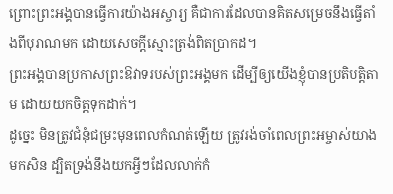ព្រោះព្រះអង្គបានធ្វើការយ៉ាងអស្ចារ្យ គឺជាការដែលបានគិតសម្រេចនឹងធ្វើតាំងពីបុរាណមក ដោយសេចក្ដីស្មោះត្រង់ពិតប្រាកដ។
ព្រះអង្គបានប្រកាសព្រះឱវាទរបស់ព្រះអង្គមក ដើម្បីឲ្យយើងខ្ញុំបានប្រតិបត្តិតាម ដោយយកចិត្តទុកដាក់។
ដូច្នេះ មិនត្រូវជំនុំជម្រះមុនពេលកំណត់ឡើយ ត្រូវរង់ចាំពេលព្រះអម្ចាស់យាងមកសិន ដ្បិតទ្រង់នឹងយកអ្វីៗដែលលាក់កំ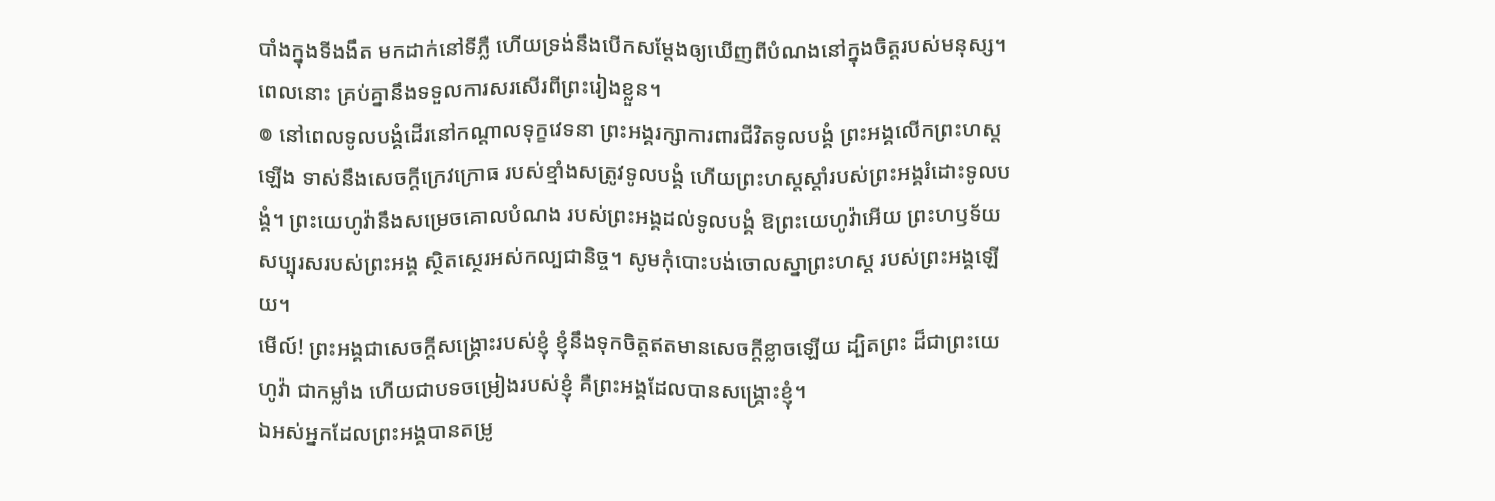បាំងក្នុងទីងងឹត មកដាក់នៅទីភ្លឺ ហើយទ្រង់នឹងបើកសម្ដែងឲ្យឃើញពីបំណងនៅក្នុងចិត្តរបស់មនុស្ស។ ពេលនោះ គ្រប់គ្នានឹងទទួលការសរសើរពីព្រះរៀងខ្លួន។
៙ នៅពេលទូលបង្គំដើរនៅកណ្ដាលទុក្ខវេទនា ព្រះអង្គរក្សាការពារជីវិតទូលបង្គំ ព្រះអង្គលើកព្រះហស្តឡើង ទាស់នឹងសេចក្ដីក្រេវក្រោធ របស់ខ្មាំងសត្រូវទូលបង្គំ ហើយព្រះហស្តស្តាំរបស់ព្រះអង្គរំដោះទូលបង្គំ។ ព្រះយេហូវ៉ានឹងសម្រេចគោលបំណង របស់ព្រះអង្គដល់ទូលបង្គំ ឱព្រះយេហូវ៉ាអើយ ព្រះហឫទ័យសប្បុរសរបស់ព្រះអង្គ ស្ថិតស្ថេរអស់កល្បជានិច្ច។ សូមកុំបោះបង់ចោលស្នាព្រះហស្ត របស់ព្រះអង្គឡើយ។
មើល៍! ព្រះអង្គជាសេចក្ដីសង្គ្រោះរបស់ខ្ញុំ ខ្ញុំនឹងទុកចិត្តឥតមានសេចក្ដីខ្លាចឡើយ ដ្បិតព្រះ ដ៏ជាព្រះយេហូវ៉ា ជាកម្លាំង ហើយជាបទចម្រៀងរបស់ខ្ញុំ គឺព្រះអង្គដែលបានសង្គ្រោះខ្ញុំ។
ឯអស់អ្នកដែលព្រះអង្គបានតម្រូ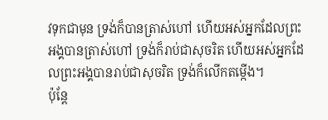វទុកជាមុន ទ្រង់ក៏បានត្រាស់ហៅ ហើយអស់អ្នកដែលព្រះអង្គបានត្រាស់ហៅ ទ្រង់ក៏រាប់ជាសុចរិត ហើយអស់អ្នកដែលព្រះអង្គបានរាប់ជាសុចរិត ទ្រង់ក៏លើកតម្កើង។
ប៉ុន្តែ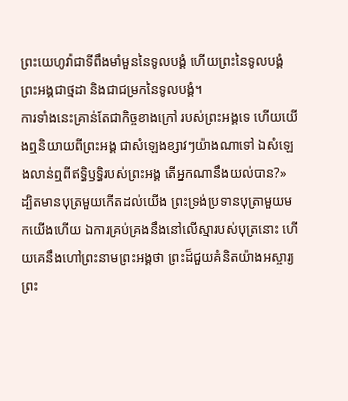ព្រះយេហូវ៉ាជាទីពឹងមាំមួននៃទូលបង្គំ ហើយព្រះនៃទូលបង្គំព្រះអង្គជាថ្មដា និងជាជម្រកនៃទូលបង្គំ។
ការទាំងនេះគ្រាន់តែជាកិច្ចខាងក្រៅ របស់ព្រះអង្គទេ ហើយយើងឮនិយាយពីព្រះអង្គ ជាសំឡេងខ្សាវៗយ៉ាងណាទៅ ឯសំឡេងលាន់ឮពីឥទ្ធិឫទ្ធិរបស់ព្រះអង្គ តើអ្នកណានឹងយល់បាន?»
ដ្បិតមានបុត្រមួយកើតដល់យើង ព្រះទ្រង់ប្រទានបុត្រាមួយមកយើងហើយ ឯការគ្រប់គ្រងនឹងនៅលើស្មារបស់បុត្រនោះ ហើយគេនឹងហៅព្រះនាមព្រះអង្គថា ព្រះដ៏ជួយគំនិតយ៉ាងអស្ចារ្យ ព្រះ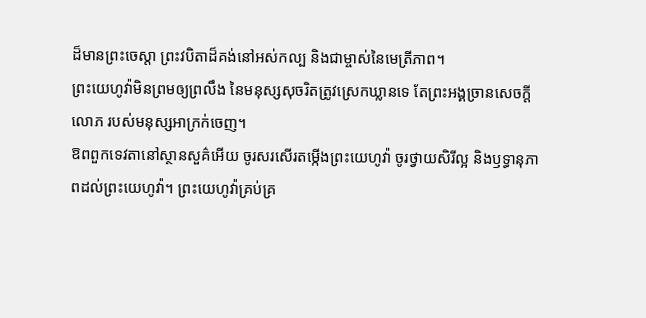ដ៏មានព្រះចេស្តា ព្រះវបិតាដ៏គង់នៅអស់កល្ប និងជាម្ចាស់នៃមេត្រីភាព។
ព្រះយេហូវ៉ាមិនព្រមឲ្យព្រលឹង នៃមនុស្សសុចរិតត្រូវស្រេកឃ្លានទេ តែព្រះអង្គច្រានសេចក្ដីលោភ របស់មនុស្សអាក្រក់ចេញ។
ឱពពួកទេវតានៅស្ថានសួគ៌អើយ ចូរសរសើរតម្កើងព្រះយេហូវ៉ា ចូរថ្វាយសិរីល្អ និងឫទ្ធានុភាពដល់ព្រះយេហូវ៉ា។ ព្រះយេហូវ៉ាគ្រប់គ្រ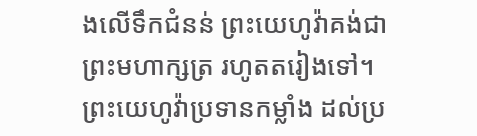ងលើទឹកជំនន់ ព្រះយេហូវ៉ាគង់ជាព្រះមហាក្សត្រ រហូតតរៀងទៅ។ ព្រះយេហូវ៉ាប្រទានកម្លាំង ដល់ប្រ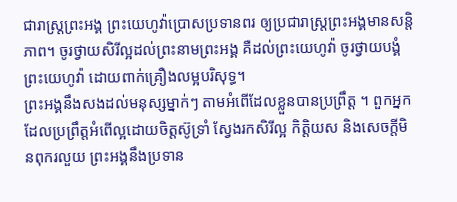ជារាស្ត្រព្រះអង្គ ព្រះយេហូវ៉ាប្រោសប្រទានពរ ឲ្យប្រជារាស្ត្រព្រះអង្គមានសន្ដិភាព។ ចូរថ្វាយសិរីល្អដល់ព្រះនាមព្រះអង្គ គឺដល់ព្រះយេហូវ៉ា ចូរថ្វាយបង្គំព្រះយេហូវ៉ា ដោយពាក់គ្រឿងលម្អបរិសុទ្ធ។
ព្រះអង្គនឹងសងដល់មនុស្សម្នាក់ៗ តាមអំពើដែលខ្លួនបានប្រព្រឹត្ត ។ ពួកអ្នកដែលប្រព្រឹត្តអំពើល្អដោយចិត្តស៊ូទ្រាំ ស្វែងរកសិរីល្អ កិត្តិយស និងសេចក្តីមិនពុករលួយ ព្រះអង្គនឹងប្រទាន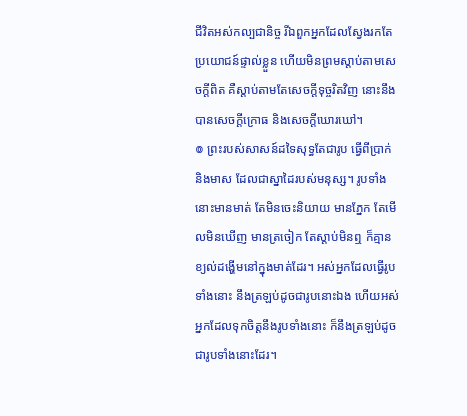ជីវិតអស់កល្បជានិច្ច រីឯពួកអ្នកដែលស្វែងរកតែប្រយោជន៍ផ្ទាល់ខ្លួន ហើយមិនព្រមស្តាប់តាមសេចក្តីពិត គឺស្តាប់តាមតែសេចក្តីទុច្ចរិតវិញ នោះនឹងបានសេចក្តីក្រោធ និងសេចក្តីឃោរឃៅ។
៙ ព្រះរបស់សាសន៍ដទៃសុទ្ធតែជារូប ធ្វើពីប្រាក់ និងមាស ដែលជាស្នាដៃរបស់មនុស្ស។ រូបទាំងនោះមានមាត់ តែមិនចេះនិយាយ មានភ្នែក តែមើលមិនឃើញ មានត្រចៀក តែស្តាប់មិនឮ ក៏គ្មានខ្យល់ដង្ហើមនៅក្នុងមាត់ដែរ។ អស់អ្នកដែលធ្វើរូបទាំងនោះ នឹងត្រឡប់ដូចជារូបនោះឯង ហើយអស់អ្នកដែលទុកចិត្តនឹងរូបទាំងនោះ ក៏នឹងត្រឡប់ដូចជារូបទាំងនោះដែរ។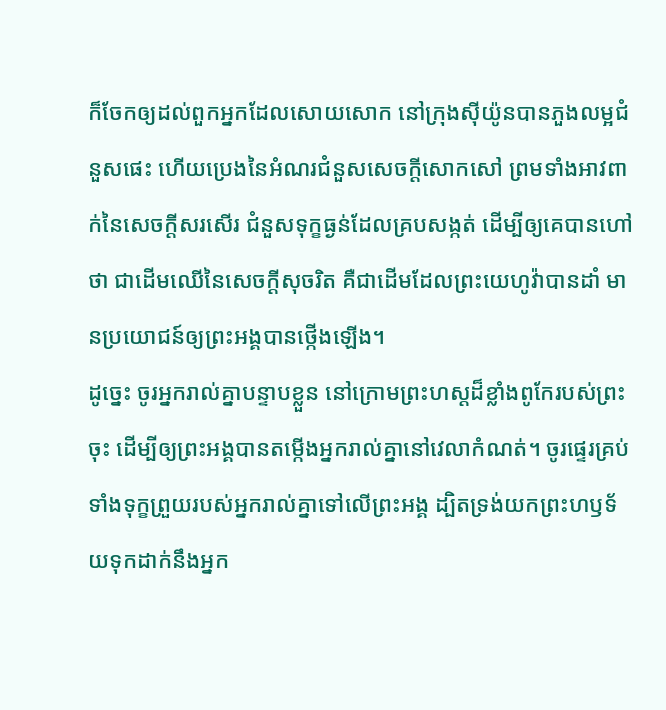ក៏ចែកឲ្យដល់ពួកអ្នកដែលសោយសោក នៅក្រុងស៊ីយ៉ូនបានភួងលម្អជំនួសផេះ ហើយប្រេងនៃអំណរជំនួសសេចក្ដីសោកសៅ ព្រមទាំងអាវពាក់នៃសេចក្ដីសរសើរ ជំនួសទុក្ខធ្ងន់ដែលគ្របសង្កត់ ដើម្បីឲ្យគេបានហៅថា ជាដើមឈើនៃសេចក្ដីសុចរិត គឺជាដើមដែលព្រះយេហូវ៉ាបានដាំ មានប្រយោជន៍ឲ្យព្រះអង្គបានថ្កើងឡើង។
ដូច្នេះ ចូរអ្នករាល់គ្នាបន្ទាបខ្លួន នៅក្រោមព្រះហស្តដ៏ខ្លាំងពូកែរបស់ព្រះចុះ ដើម្បីឲ្យព្រះអង្គបានតម្កើងអ្នករាល់គ្នានៅវេលាកំណត់។ ចូរផ្ទេរគ្រប់ទាំងទុក្ខព្រួយរបស់អ្នករាល់គ្នាទៅលើព្រះអង្គ ដ្បិតទ្រង់យកព្រះហឫទ័យទុកដាក់នឹងអ្នក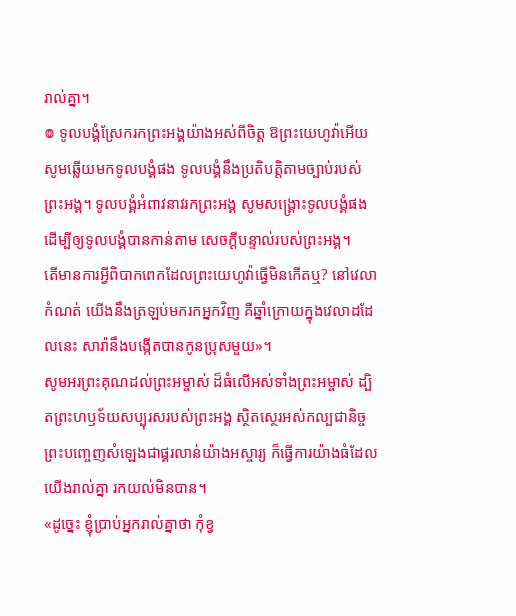រាល់គ្នា។
៙ ទូលបង្គំស្រែករកព្រះអង្គយ៉ាងអស់ពីចិត្ត ឱព្រះយេហូវ៉ាអើយ សូមឆ្លើយមកទូលបង្គំផង ទូលបង្គំនឹងប្រតិបត្តិតាមច្បាប់របស់ព្រះអង្គ។ ទូលបង្គំអំពាវនាវរកព្រះអង្គ សូមសង្គ្រោះទូលបង្គំផង ដើម្បីឲ្យទូលបង្គំបានកាន់តាម សេចក្ដីបន្ទាល់របស់ព្រះអង្គ។
តើមានការអ្វីពិបាកពេកដែលព្រះយេហូវ៉ាធ្វើមិនកើតឬ? នៅវេលាកំណត់ យើងនឹងត្រឡប់មករកអ្នកវិញ គឺឆ្នាំក្រោយក្នុងវេលាដដែលនេះ សារ៉ានឹងបង្កើតបានកូនប្រុសមួយ»។
សូមអរព្រះគុណដល់ព្រះអម្ចាស់ ដ៏ធំលើអស់ទាំងព្រះអម្ចាស់ ដ្បិតព្រះហឫទ័យសប្បុរសរបស់ព្រះអង្គ ស្ថិតស្ថេរអស់កល្បជានិច្ច
ព្រះបញ្ចេញសំឡេងជាផ្គរលាន់យ៉ាងអស្ចារ្យ ក៏ធ្វើការយ៉ាងធំដែលយើងរាល់គ្នា រកយល់មិនបាន។
«ដូច្នេះ ខ្ញុំប្រាប់អ្នករាល់គ្នាថា កុំខ្វ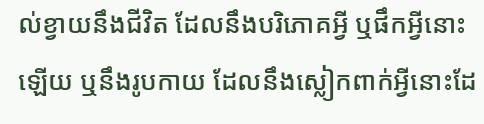ល់ខ្វាយនឹងជីវិត ដែលនឹងបរិភោគអ្វី ឬផឹកអ្វីនោះឡើយ ឬនឹងរូបកាយ ដែលនឹងស្លៀកពាក់អ្វីនោះដែ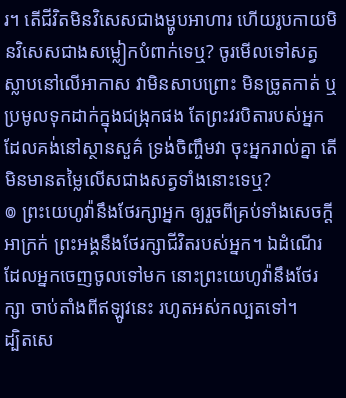រ។ តើជីវិតមិនវិសេសជាងម្ហូបអាហារ ហើយរូបកាយមិនវិសេសជាងសម្លៀកបំពាក់ទេឬ? ចូរមើលទៅសត្វស្លាបនៅលើអាកាស វាមិនសាបព្រោះ មិនច្រូតកាត់ ឬប្រមូលទុកដាក់ក្នុងជង្រុកផង តែព្រះវរបិតារបស់អ្នកដែលគង់នៅស្ថានសួគ៌ ទ្រង់ចិញ្ចឹមវា ចុះអ្នករាល់គ្នា តើមិនមានតម្លៃលើសជាងសត្វទាំងនោះទេឬ?
៙ ព្រះយេហូវ៉ានឹងថែរក្សាអ្នក ឲ្យរួចពីគ្រប់ទាំងសេចក្ដីអាក្រក់ ព្រះអង្គនឹងថែរក្សាជីវិតរបស់អ្នក។ ឯដំណើរដែលអ្នកចេញចូលទៅមក នោះព្រះយេហូវ៉ានឹងថែរក្សា ចាប់តាំងពីឥឡូវនេះ រហូតអស់កល្បតទៅ។
ដ្បិតសេ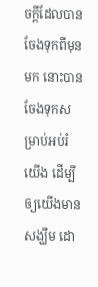ចក្តីដែលបានចែងទុកពីមុនមក នោះបានចែងទុកសម្រាប់អប់រំយើង ដើម្បីឲ្យយើងមានសង្ឃឹម ដោ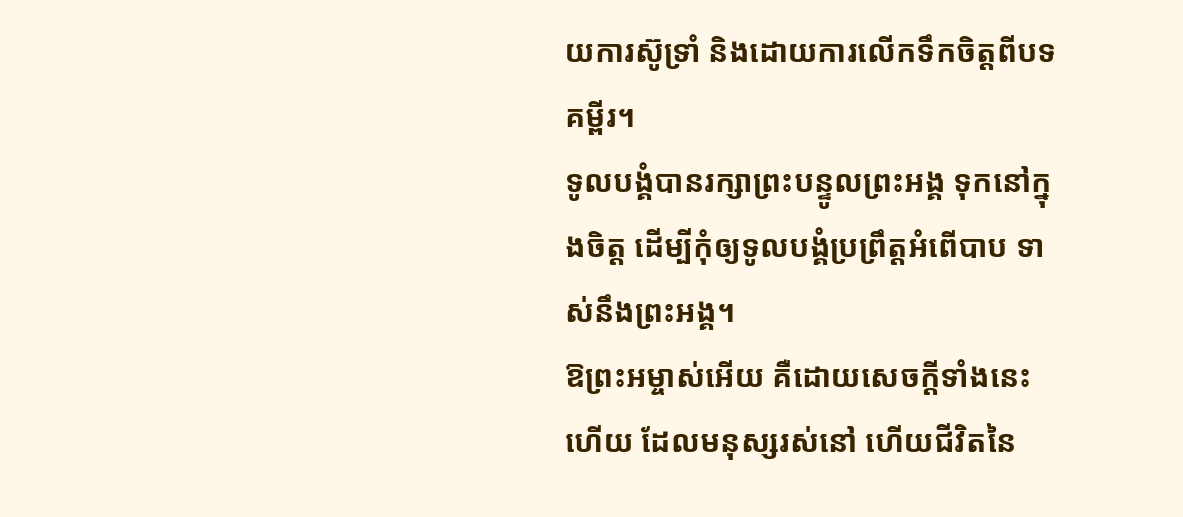យការស៊ូទ្រាំ និងដោយការលើកទឹកចិត្តពីបទគម្ពីរ។
ទូលបង្គំបានរក្សាព្រះបន្ទូលព្រះអង្គ ទុកនៅក្នុងចិត្ត ដើម្បីកុំឲ្យទូលបង្គំប្រព្រឹត្តអំពើបាប ទាស់នឹងព្រះអង្គ។
ឱព្រះអម្ចាស់អើយ គឺដោយសេចក្ដីទាំងនេះហើយ ដែលមនុស្សរស់នៅ ហើយជីវិតនៃ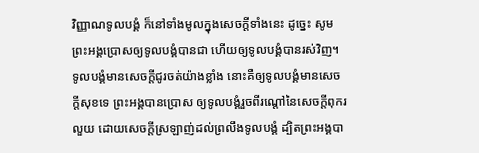វិញ្ញាណទូលបង្គំ ក៏នៅទាំងមូលក្នុងសេចក្ដីទាំងនេះ ដូច្នេះ សូមព្រះអង្គប្រោសឲ្យទូលបង្គំបានជា ហើយឲ្យទូលបង្គំបានរស់វិញ។ ទូលបង្គំមានសេចក្ដីជូរចត់យ៉ាងខ្លាំង នោះគឺឲ្យទូលបង្គំមានសេចក្ដីសុខទេ ព្រះអង្គបានប្រោស ឲ្យទូលបង្គំរួចពីរណ្តៅនៃសេចក្ដីពុករលួយ ដោយសេចក្ដីស្រឡាញ់ដល់ព្រលឹងទូលបង្គំ ដ្បិតព្រះអង្គបា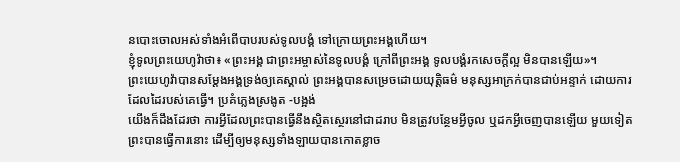នបោះចោលអស់ទាំងអំពើបាបរបស់ទូលបង្គំ ទៅក្រោយព្រះអង្គហើយ។
ខ្ញុំទូលព្រះយេហូវ៉ាថា៖ «ព្រះអង្គ ជាព្រះអម្ចាស់នៃទូលបង្គំ ក្រៅពីព្រះអង្គ ទូលបង្គំរកសេចក្ដីល្អ មិនបានឡើយ»។
ព្រះយេហូវ៉ាបានសម្ដែងអង្គទ្រង់ឲ្យគេស្គាល់ ព្រះអង្គបានសម្រេចដោយយុត្តិធម៌ មនុស្សអាក្រក់បានជាប់អន្ទាក់ ដោយការដែលដៃរបស់គេធ្វើ។ ប្រគំភ្លេងស្រងូត -បង្អង់
យើងក៏ដឹងដែរថា ការអ្វីដែលព្រះបានធ្វើនឹងស្ថិតស្ថេរនៅជាដរាប មិនត្រូវបន្ថែមអ្វីចូល ឬដកអ្វីចេញបានឡើយ មួយទៀត ព្រះបានធ្វើការនោះ ដើម្បីឲ្យមនុស្សទាំងឡាយបានកោតខ្លាច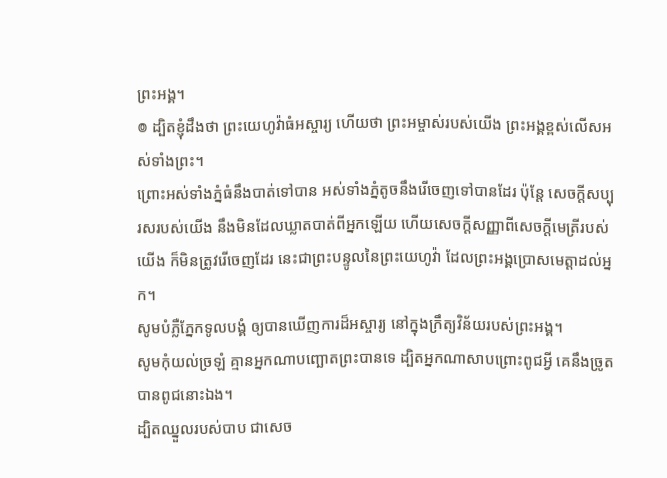ព្រះអង្គ។
៙ ដ្បិតខ្ញុំដឹងថា ព្រះយេហូវ៉ាធំអស្ចារ្យ ហើយថា ព្រះអម្ចាស់របស់យើង ព្រះអង្គខ្ពស់លើសអស់ទាំងព្រះ។
ព្រោះអស់ទាំងភ្នំធំនឹងបាត់ទៅបាន អស់ទាំងភ្នំតូចនឹងរើចេញទៅបានដែរ ប៉ុន្តែ សេចក្ដីសប្បុរសរបស់យើង នឹងមិនដែលឃ្លាតបាត់ពីអ្នកឡើយ ហើយសេចក្ដីសញ្ញាពីសេចក្ដីមេត្រីរបស់យើង ក៏មិនត្រូវរើចេញដែរ នេះជាព្រះបន្ទូលនៃព្រះយេហូវ៉ា ដែលព្រះអង្គប្រោសមេត្តាដល់អ្នក។
សូមបំភ្លឺភ្នែកទូលបង្គំ ឲ្យបានឃើញការដ៏អស្ចារ្យ នៅក្នុងក្រឹត្យវិន័យរបស់ព្រះអង្គ។
សូមកុំយល់ច្រឡំ គ្មានអ្នកណាបញ្ឆោតព្រះបានទេ ដ្បិតអ្នកណាសាបព្រោះពូជអ្វី គេនឹងច្រូតបានពូជនោះឯង។
ដ្បិតឈ្នួលរបស់បាប ជាសេច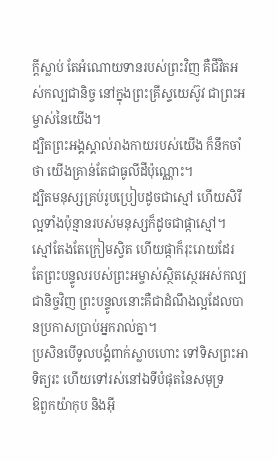ក្តីស្លាប់ តែអំណោយទានរបស់ព្រះវិញ គឺជីវិតអស់កល្បជានិច្ច នៅក្នុងព្រះគ្រីស្ទយេស៊ូវ ជាព្រះអម្ចាស់នៃយើង។
ដ្បិតព្រះអង្គស្គាល់រាងកាយរបស់យើង ក៏នឹកចាំថា យើងគ្រាន់តែជាធូលីដីប៉ុណ្ណោះ។
ដ្បិតមនុស្សគ្រប់រូបប្រៀបដូចជាស្មៅ ហើយសិរីល្អទាំងប៉ុន្មានរបស់មនុស្សក៏ដូចជាផ្កាស្មៅ។ ស្មៅតែងតែក្រៀមស្វិត ហើយផ្កាក៏រុះរោយដែរ តែព្រះបន្ទូលរបស់ព្រះអម្ចាស់ស្ថិតស្ថេរអស់កល្បជានិច្ចវិញ ព្រះបន្ទូលនោះគឺជាដំណឹងល្អដែលបានប្រកាសប្រាប់អ្នករាល់គ្នា។
ប្រសិនបើទូលបង្គំពាក់ស្លាបហោះ ទៅទិសព្រះអាទិត្យរះ ហើយទៅរស់នៅឯទីបំផុតនៃសមុទ្រ
ឱពួកយ៉ាកុប និងអ៊ី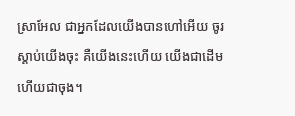ស្រាអែល ជាអ្នកដែលយើងបានហៅអើយ ចូរស្តាប់យើងចុះ គឺយើងនេះហើយ យើងជាដើម ហើយជាចុង។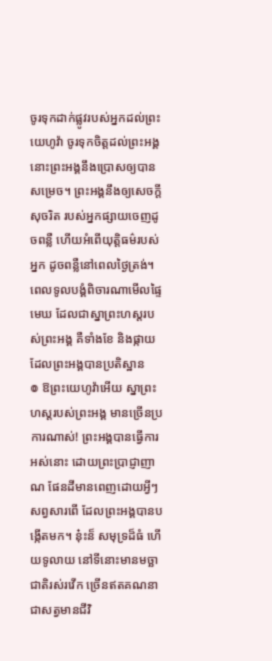ចូរទុកដាក់ផ្លូវរបស់អ្នកដល់ព្រះយេហូវ៉ា ចូរទុកចិត្តដល់ព្រះអង្គ នោះព្រះអង្គនឹងប្រោសឲ្យបានសម្រេច។ ព្រះអង្គនឹងឲ្យសេចក្ដីសុចរិត របស់អ្នកផ្សាយចេញដូចពន្លឺ ហើយអំពើយុត្តិធម៌របស់អ្នក ដូចពន្លឺនៅពេលថ្ងៃត្រង់។
ពេលទូលបង្គំពិចារណាមើលផ្ទៃមេឃ ដែលជាស្នាព្រះហស្តរបស់ព្រះអង្គ គឺទាំងខែ និងផ្កាយ ដែលព្រះអង្គបានប្រតិស្ឋាន
៙ ឱព្រះយេហូវ៉ាអើយ ស្នាព្រះហស្តរបស់ព្រះអង្គ មានច្រើនប្រការណាស់! ព្រះអង្គបានធ្វើការអស់នោះ ដោយព្រះប្រាជ្ញាញាណ ផែនដីមានពេញដោយអ្វីៗសព្វសារពើ ដែលព្រះអង្គបានបង្កើតមក។ ន៎ុះន៏ សមុទ្រដ៏ធំ ហើយទូលាយ នៅទីនោះមានមច្ឆាជាតិរស់រវើក ច្រើនឥតគណនា ជាសត្វមានជីវិ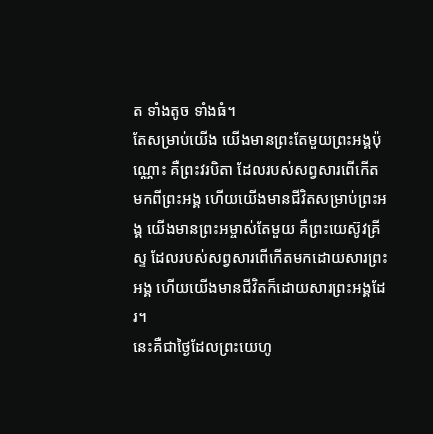ត ទាំងតូច ទាំងធំ។
តែសម្រាប់យើង យើងមានព្រះតែមួយព្រះអង្គប៉ុណ្ណោះ គឺព្រះវរបិតា ដែលរបស់សព្វសារពើកើតមកពីព្រះអង្គ ហើយយើងមានជីវិតសម្រាប់ព្រះអង្គ យើងមានព្រះអម្ចាស់តែមួយ គឺព្រះយេស៊ូវគ្រីស្ទ ដែលរបស់សព្វសារពើកើតមកដោយសារព្រះអង្គ ហើយយើងមានជីវិតក៏ដោយសារព្រះអង្គដែរ។
នេះគឺជាថ្ងៃដែលព្រះយេហូ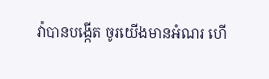វ៉ាបានបង្កើត ចូរយើងមានអំណរ ហើ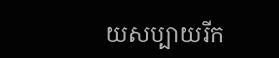យសប្បាយរីក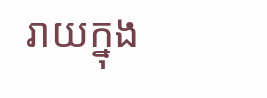រាយក្នុង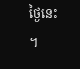ថ្ងៃនេះ ។